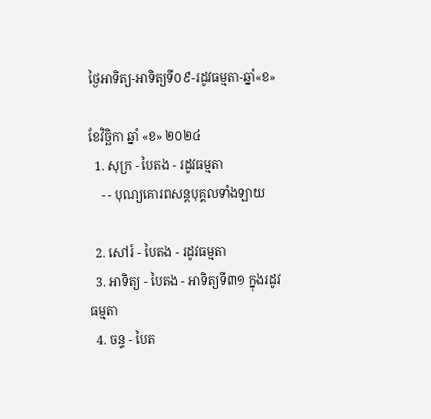ថ្ងៃអាទិត្យ-អាទិត្យទី០៩-រដូវធម្មតា-ឆ្នាំ«ខ»

ខែវិច្ឆិកា ឆ្នាំ «ខ» ២០២៤
  1. សុក្រ - បៃតង - រដូវធម្មតា
    - - បុណ្យគោរពសន្ដបុគ្គលទាំងឡាយ

  2. សៅរ៍ - បៃតង - រដូវធម្មតា
  3. អាទិត្យ - បៃតង - អាទិត្យទី៣១ ក្នុងរដូវធម្មតា
  4. ចន្ទ - បៃត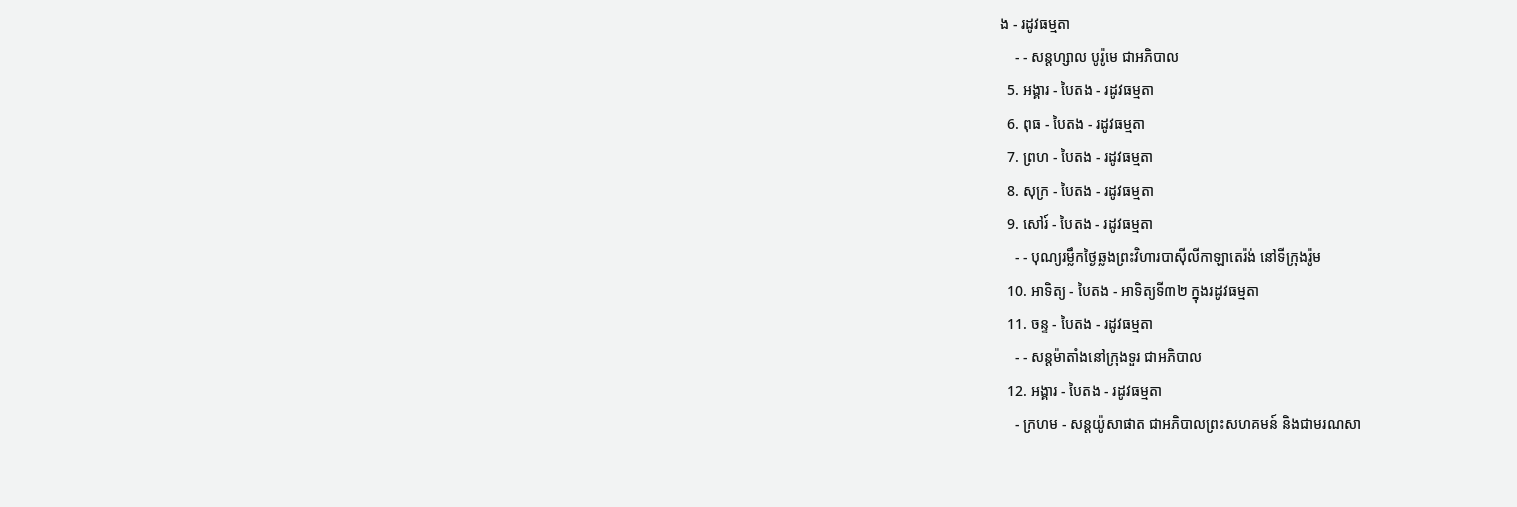ង - រដូវធម្មតា
    - - សន្ដហ្សាល បូរ៉ូមេ ជាអភិបាល
  5. អង្គារ - បៃតង - រដូវធម្មតា
  6. ពុធ - បៃតង - រដូវធម្មតា
  7. ព្រហ - បៃតង - រដូវធម្មតា
  8. សុក្រ - បៃតង - រដូវធម្មតា
  9. សៅរ៍ - បៃតង - រដូវធម្មតា
    - - បុណ្យរម្លឹកថ្ងៃឆ្លងព្រះវិហារបាស៊ីលីកាឡាតេរ៉ង់ នៅទីក្រុងរ៉ូម
  10. អាទិត្យ - បៃតង - អាទិត្យទី៣២ ក្នុងរដូវធម្មតា
  11. ចន្ទ - បៃតង - រដូវធម្មតា
    - - សន្ដម៉ាតាំងនៅក្រុងទួរ ជាអភិបាល
  12. អង្គារ - បៃតង - រដូវធម្មតា
    - ក្រហម - សន្ដយ៉ូសាផាត ជាអភិបាលព្រះសហគមន៍ និងជាមរណសា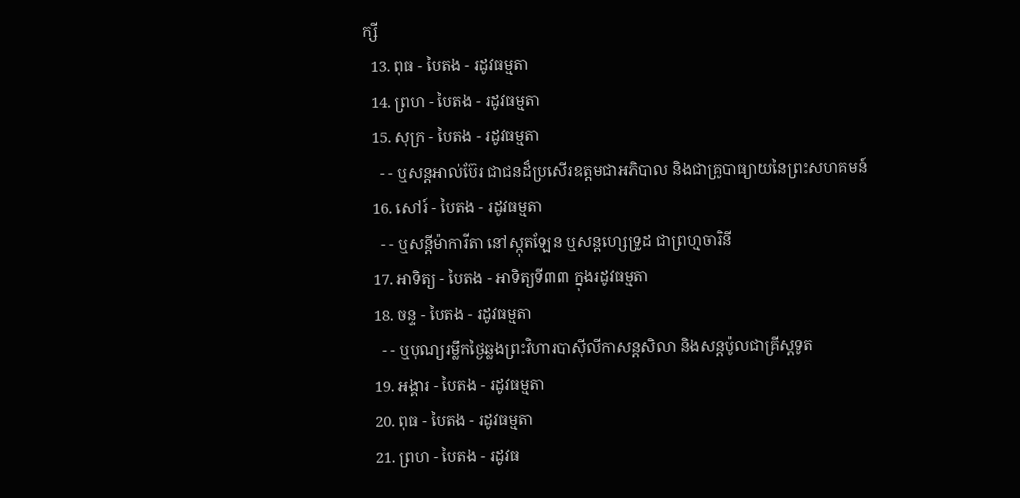ក្សី
  13. ពុធ - បៃតង - រដូវធម្មតា
  14. ព្រហ - បៃតង - រដូវធម្មតា
  15. សុក្រ - បៃតង - រដូវធម្មតា
    - - ឬសន្ដអាល់ប៊ែរ ជាជនដ៏ប្រសើរឧត្ដមជាអភិបាល និងជាគ្រូបាធ្យាយនៃព្រះសហគមន៍
  16. សៅរ៍ - បៃតង - រដូវធម្មតា
    - - ឬសន្ដីម៉ាការីតា នៅស្កុតឡែន ឬសន្ដហ្សេទ្រូដ ជាព្រហ្មចារិនី
  17. អាទិត្យ - បៃតង - អាទិត្យទី៣៣ ក្នុងរដូវធម្មតា
  18. ចន្ទ - បៃតង - រដូវធម្មតា
    - - ឬបុណ្យរម្លឹកថ្ងៃឆ្លងព្រះវិហារបាស៊ីលីកាសន្ដសិលា និងសន្ដប៉ូលជាគ្រីស្ដទូត
  19. អង្គារ - បៃតង - រដូវធម្មតា
  20. ពុធ - បៃតង - រដូវធម្មតា
  21. ព្រហ - បៃតង - រដូវធ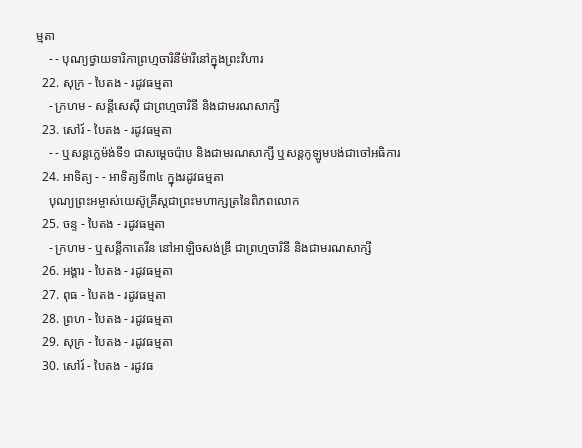ម្មតា
    - - បុណ្យថ្វាយទារិកាព្រហ្មចារិនីម៉ារីនៅក្នុងព្រះវិហារ
  22. សុក្រ - បៃតង - រដូវធម្មតា
    - ក្រហម - សន្ដីសេស៊ី ជាព្រហ្មចារិនី និងជាមរណសាក្សី
  23. សៅរ៍ - បៃតង - រដូវធម្មតា
    - - ឬសន្ដក្លេម៉ង់ទី១ ជាសម្ដេចប៉ាប និងជាមរណសាក្សី ឬសន្ដកូឡូមបង់ជាចៅអធិការ
  24. អាទិត្យ - - អាទិត្យទី៣៤ ក្នុងរដូវធម្មតា
    បុណ្យព្រះអម្ចាស់យេស៊ូគ្រីស្ដជាព្រះមហាក្សត្រនៃពិភពលោក
  25. ចន្ទ - បៃតង - រដូវធម្មតា
    - ក្រហម - ឬសន្ដីកាតេរីន នៅអាឡិចសង់ឌ្រី ជាព្រហ្មចារិនី និងជាមរណសាក្សី
  26. អង្គារ - បៃតង - រដូវធម្មតា
  27. ពុធ - បៃតង - រដូវធម្មតា
  28. ព្រហ - បៃតង - រដូវធម្មតា
  29. សុក្រ - បៃតង - រដូវធម្មតា
  30. សៅរ៍ - បៃតង - រដូវធ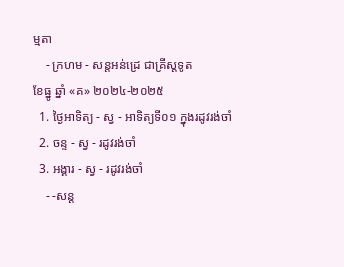ម្មតា
    - ក្រហម - សន្ដអន់ដ្រេ ជាគ្រីស្ដទូត
ខែធ្នូ ឆ្នាំ «គ» ២០២៤-២០២៥
  1. ថ្ងៃអាទិត្យ - ស្វ - អាទិត្យទី០១ ក្នុងរដូវរង់ចាំ
  2. ចន្ទ - ស្វ - រដូវរង់ចាំ
  3. អង្គារ - ស្វ - រដូវរង់ចាំ
    - -សន្ដ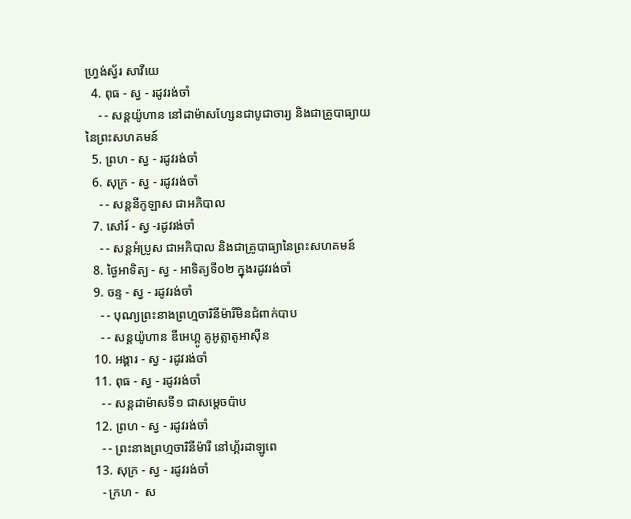ហ្វ្រង់ស្វ័រ សាវីយេ
  4. ពុធ - ស្វ - រដូវរង់ចាំ
    - - សន្ដយ៉ូហាន នៅដាម៉ាសហ្សែនជាបូជាចារ្យ និងជាគ្រូបាធ្យាយនៃព្រះសហគមន៍
  5. ព្រហ - ស្វ - រដូវរង់ចាំ
  6. សុក្រ - ស្វ - រដូវរង់ចាំ
    - - សន្ដនីកូឡាស ជាអភិបាល
  7. សៅរ៍ - ស្វ -រដូវរង់ចាំ
    - - សន្ដអំប្រូស ជាអភិបាល និងជាគ្រូបាធ្យានៃព្រះសហគមន៍
  8. ថ្ងៃអាទិត្យ - ស្វ - អាទិត្យទី០២ ក្នុងរដូវរង់ចាំ
  9. ចន្ទ - ស្វ - រដូវរង់ចាំ
    - - បុណ្យព្រះនាងព្រហ្មចារិនីម៉ារីមិនជំពាក់បាប
    - - សន្ដយ៉ូហាន ឌីអេហ្គូ គូអូត្លាតូអាស៊ីន
  10. អង្គារ - ស្វ - រដូវរង់ចាំ
  11. ពុធ - ស្វ - រដូវរង់ចាំ
    - - សន្ដដាម៉ាសទី១ ជាសម្ដេចប៉ាប
  12. ព្រហ - ស្វ - រដូវរង់ចាំ
    - - ព្រះនាងព្រហ្មចារិនីម៉ារី នៅហ្គ័រដាឡូពេ
  13. សុក្រ - ស្វ - រដូវរង់ចាំ
    - ក្រហ -  ស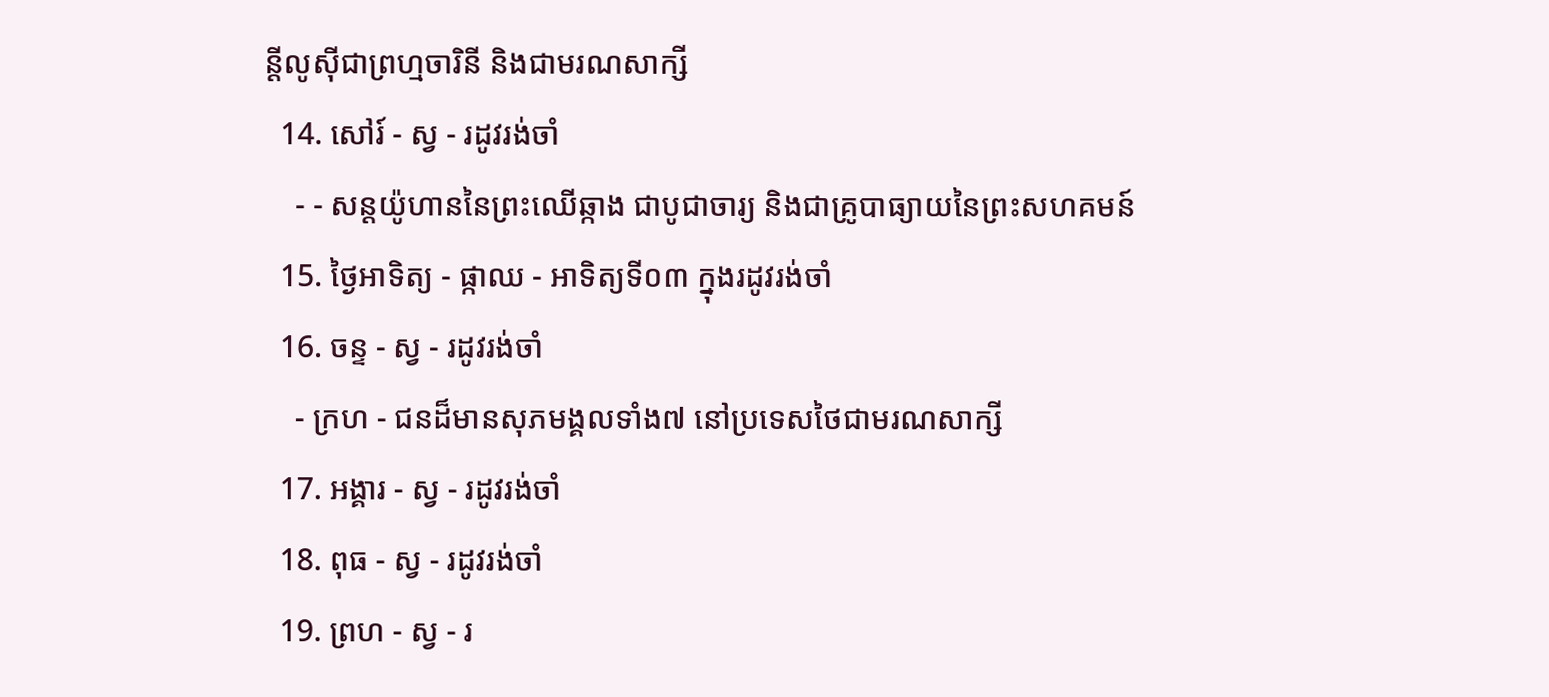ន្ដីលូស៊ីជាព្រហ្មចារិនី និងជាមរណសាក្សី
  14. សៅរ៍ - ស្វ - រដូវរង់ចាំ
    - - សន្ដយ៉ូហាននៃព្រះឈើឆ្កាង ជាបូជាចារ្យ និងជាគ្រូបាធ្យាយនៃព្រះសហគមន៍
  15. ថ្ងៃអាទិត្យ - ផ្កាឈ - អាទិត្យទី០៣ ក្នុងរដូវរង់ចាំ
  16. ចន្ទ - ស្វ - រដូវរង់ចាំ
    - ក្រហ - ជនដ៏មានសុភមង្គលទាំង៧ នៅប្រទេសថៃជាមរណសាក្សី
  17. អង្គារ - ស្វ - រដូវរង់ចាំ
  18. ពុធ - ស្វ - រដូវរង់ចាំ
  19. ព្រហ - ស្វ - រ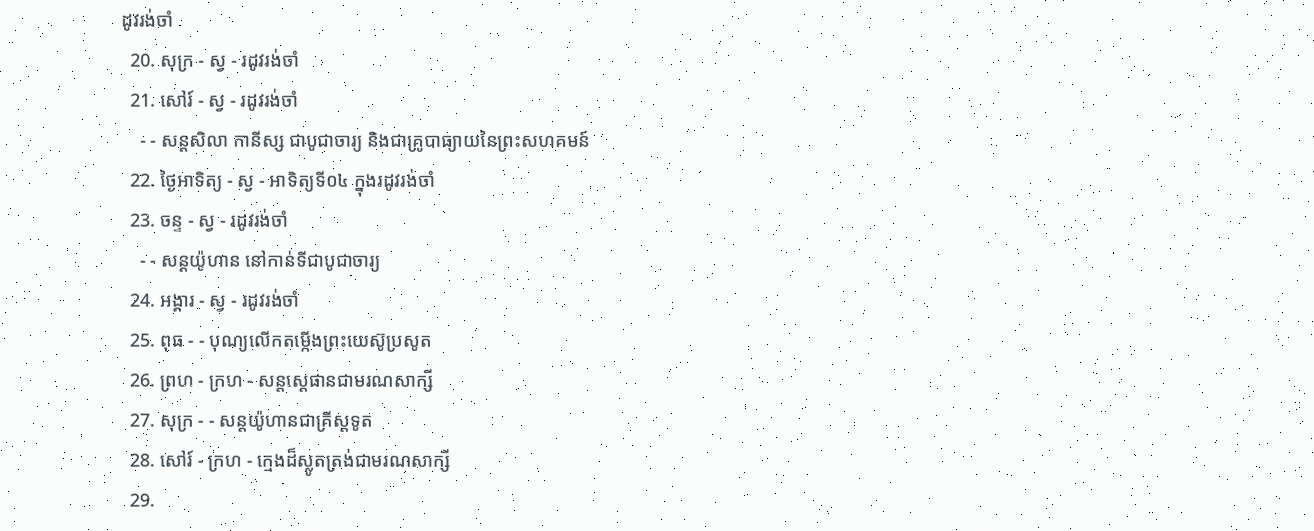ដូវរង់ចាំ
  20. សុក្រ - ស្វ - រដូវរង់ចាំ
  21. សៅរ៍ - ស្វ - រដូវរង់ចាំ
    - - សន្ដសិលា កានីស្ស ជាបូជាចារ្យ និងជាគ្រូបាធ្យាយនៃព្រះសហគមន៍
  22. ថ្ងៃអាទិត្យ - ស្វ - អាទិត្យទី០៤ ក្នុងរដូវរង់ចាំ
  23. ចន្ទ - ស្វ - រដូវរង់ចាំ
    - - សន្ដយ៉ូហាន នៅកាន់ទីជាបូជាចារ្យ
  24. អង្គារ - ស្វ - រដូវរង់ចាំ
  25. ពុធ - - បុណ្យលើកតម្កើងព្រះយេស៊ូប្រសូត
  26. ព្រហ - ក្រហ - សន្តស្តេផានជាមរណសាក្សី
  27. សុក្រ - - សន្តយ៉ូហានជាគ្រីស្តទូត
  28. សៅរ៍ - ក្រហ - ក្មេងដ៏ស្លូតត្រង់ជាមរណសាក្សី
  29.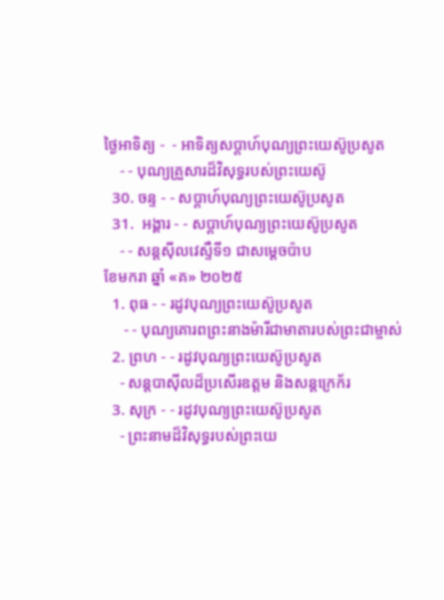ថ្ងៃអាទិត្យ -  - អាទិត្យសប្ដាហ៍បុណ្យព្រះយេស៊ូប្រសូត
    - - បុណ្យគ្រួសារដ៏វិសុទ្ធរបស់ព្រះយេស៊ូ
  30. ចន្ទ - - សប្ដាហ៍បុណ្យព្រះយេស៊ូប្រសូត
  31.  អង្គារ - - សប្ដាហ៍បុណ្យព្រះយេស៊ូប្រសូត
    - - សន្ដស៊ីលវេស្ទឺទី១ ជាសម្ដេចប៉ាប
ខែមករា ឆ្នាំ «គ» ២០២៥
  1. ពុធ - - រដូវបុណ្យព្រះយេស៊ូប្រសូត
     - - បុណ្យគោរពព្រះនាងម៉ារីជាមាតារបស់ព្រះជាម្ចាស់
  2. ព្រហ - - រដូវបុណ្យព្រះយេស៊ូប្រសូត
    - សន្ដបាស៊ីលដ៏ប្រសើរឧត្ដម និងសន្ដក្រេក័រ
  3. សុក្រ - - រដូវបុណ្យព្រះយេស៊ូប្រសូត
    - ព្រះនាមដ៏វិសុទ្ធរបស់ព្រះយេ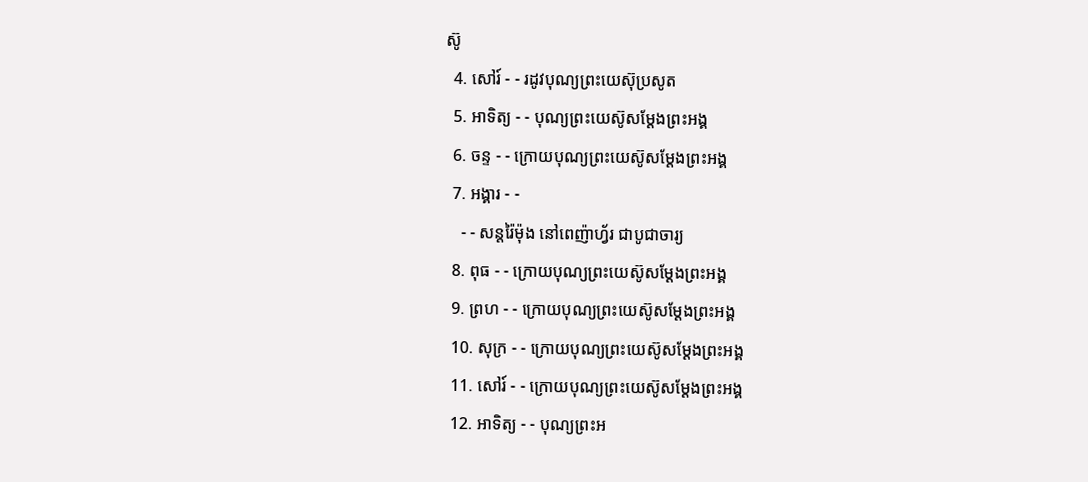ស៊ូ
  4. សៅរ៍ - - រដូវបុណ្យព្រះយេស៊ុប្រសូត
  5. អាទិត្យ - - បុណ្យព្រះយេស៊ូសម្ដែងព្រះអង្គ
  6. ចន្ទ - - ក្រោយបុណ្យព្រះយេស៊ូសម្ដែងព្រះអង្គ
  7. អង្គារ - -
    - - សន្ដរ៉ៃម៉ុង នៅពេញ៉ាហ្វ័រ ជាបូជាចារ្យ
  8. ពុធ - - ក្រោយបុណ្យព្រះយេស៊ូសម្ដែងព្រះអង្គ
  9. ព្រហ - - ក្រោយបុណ្យព្រះយេស៊ូសម្ដែងព្រះអង្គ
  10. សុក្រ - - ក្រោយបុណ្យព្រះយេស៊ូសម្ដែងព្រះអង្គ
  11. សៅរ៍ - - ក្រោយបុណ្យព្រះយេស៊ូសម្ដែងព្រះអង្គ
  12. អាទិត្យ - - បុណ្យព្រះអ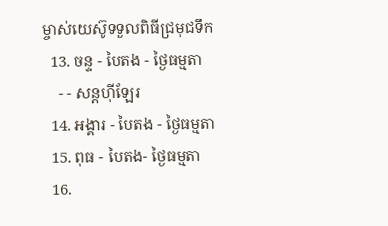ម្ចាស់យេស៊ូទទួលពិធីជ្រមុជទឹក
  13. ចន្ទ - បៃតង - ថ្ងៃធម្មតា
    - - សន្ដហ៊ីឡែរ
  14. អង្គារ - បៃតង - ថ្ងៃធម្មតា
  15. ពុធ - បៃតង- ថ្ងៃធម្មតា
  16.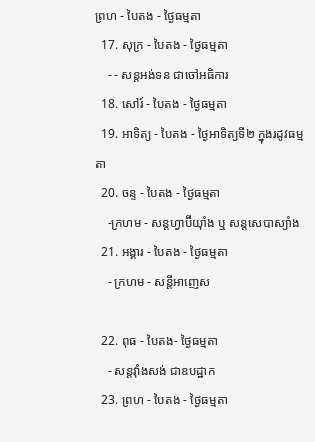ព្រហ - បៃតង - ថ្ងៃធម្មតា
  17. សុក្រ - បៃតង - ថ្ងៃធម្មតា
    - - សន្ដអង់ទន ជាចៅអធិការ
  18. សៅរ៍ - បៃតង - ថ្ងៃធម្មតា
  19. អាទិត្យ - បៃតង - ថ្ងៃអាទិត្យទី២ ក្នុងរដូវធម្មតា
  20. ចន្ទ - បៃតង - ថ្ងៃធម្មតា
    -ក្រហម - សន្ដហ្វាប៊ីយ៉ាំង ឬ សន្ដសេបាស្យាំង
  21. អង្គារ - បៃតង - ថ្ងៃធម្មតា
    - ក្រហម - សន្ដីអាញេស

  22. ពុធ - បៃតង- ថ្ងៃធម្មតា
    - សន្ដវ៉ាំងសង់ ជាឧបដ្ឋាក
  23. ព្រហ - បៃតង - ថ្ងៃធម្មតា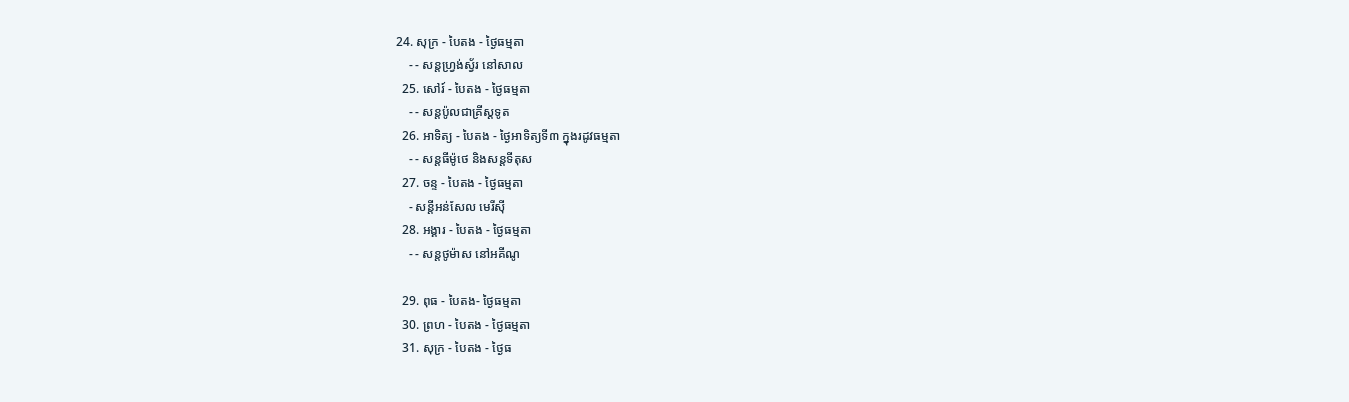24. សុក្រ - បៃតង - ថ្ងៃធម្មតា
    - - សន្ដហ្វ្រង់ស្វ័រ នៅសាល
  25. សៅរ៍ - បៃតង - ថ្ងៃធម្មតា
    - - សន្ដប៉ូលជាគ្រីស្ដទូត
  26. អាទិត្យ - បៃតង - ថ្ងៃអាទិត្យទី៣ ក្នុងរដូវធម្មតា
    - - សន្ដធីម៉ូថេ និងសន្ដទីតុស
  27. ចន្ទ - បៃតង - ថ្ងៃធម្មតា
    - សន្ដីអន់សែល មេរីស៊ី
  28. អង្គារ - បៃតង - ថ្ងៃធម្មតា
    - - សន្ដថូម៉ាស នៅអគីណូ

  29. ពុធ - បៃតង- ថ្ងៃធម្មតា
  30. ព្រហ - បៃតង - ថ្ងៃធម្មតា
  31. សុក្រ - បៃតង - ថ្ងៃធ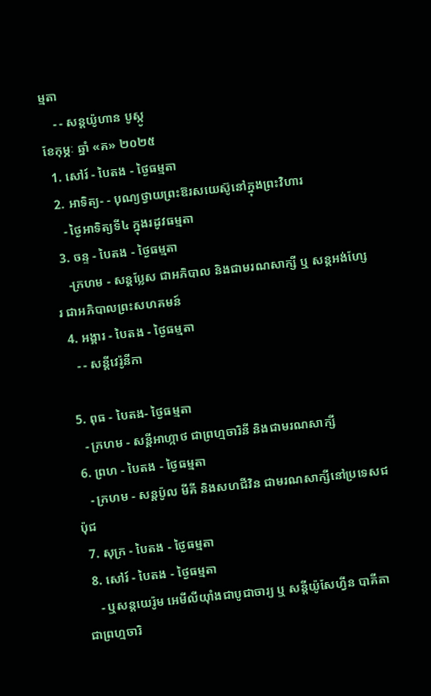ម្មតា
    - - សន្ដយ៉ូហាន បូស្កូ
ខែកុម្ភៈ ឆ្នាំ «គ» ២០២៥
  1. សៅរ៍ - បៃតង - ថ្ងៃធម្មតា
  2. អាទិត្យ- - បុណ្យថ្វាយព្រះឱរសយេស៊ូនៅក្នុងព្រះវិហារ
    - ថ្ងៃអាទិត្យទី៤ ក្នុងរដូវធម្មតា
  3. ចន្ទ - បៃតង - ថ្ងៃធម្មតា
    -ក្រហម - សន្ដប្លែស ជាអភិបាល និងជាមរណសាក្សី ឬ សន្ដអង់ហ្សែរ ជាអភិបាលព្រះសហគមន៍
  4. អង្គារ - បៃតង - ថ្ងៃធម្មតា
    - - សន្ដីវេរ៉ូនីកា

  5. ពុធ - បៃតង- ថ្ងៃធម្មតា
    - ក្រហម - សន្ដីអាហ្កាថ ជាព្រហ្មចារិនី និងជាមរណសាក្សី
  6. ព្រហ - បៃតង - ថ្ងៃធម្មតា
    - ក្រហម - សន្ដប៉ូល មីគី និងសហជីវិន ជាមរណសាក្សីនៅប្រទេសជប៉ុជ
  7. សុក្រ - បៃតង - ថ្ងៃធម្មតា
  8. សៅរ៍ - បៃតង - ថ្ងៃធម្មតា
    - ឬសន្ដយេរ៉ូម អេមីលីយ៉ាំងជាបូជាចារ្យ ឬ សន្ដីយ៉ូសែហ្វីន បាគីតា ជាព្រហ្មចារិ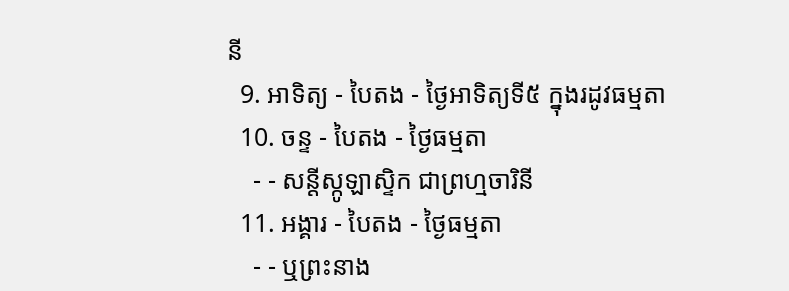នី
  9. អាទិត្យ - បៃតង - ថ្ងៃអាទិត្យទី៥ ក្នុងរដូវធម្មតា
  10. ចន្ទ - បៃតង - ថ្ងៃធម្មតា
    - - សន្ដីស្កូឡាស្ទិក ជាព្រហ្មចារិនី
  11. អង្គារ - បៃតង - ថ្ងៃធម្មតា
    - - ឬព្រះនាង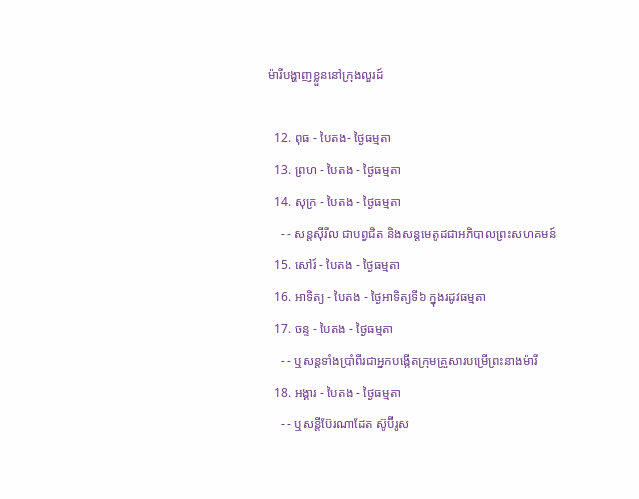ម៉ារីបង្ហាញខ្លួននៅក្រុងលួរដ៍

  12. ពុធ - បៃតង- ថ្ងៃធម្មតា
  13. ព្រហ - បៃតង - ថ្ងៃធម្មតា
  14. សុក្រ - បៃតង - ថ្ងៃធម្មតា
    - - សន្ដស៊ីរីល ជាបព្វជិត និងសន្ដមេតូដជាអភិបាលព្រះសហគមន៍
  15. សៅរ៍ - បៃតង - ថ្ងៃធម្មតា
  16. អាទិត្យ - បៃតង - ថ្ងៃអាទិត្យទី៦ ក្នុងរដូវធម្មតា
  17. ចន្ទ - បៃតង - ថ្ងៃធម្មតា
    - - ឬសន្ដទាំងប្រាំពីរជាអ្នកបង្កើតក្រុមគ្រួសារបម្រើព្រះនាងម៉ារី
  18. អង្គារ - បៃតង - ថ្ងៃធម្មតា
    - - ឬសន្ដីប៊ែរណាដែត ស៊ូប៊ីរូស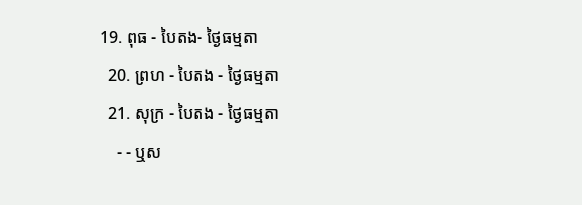19. ពុធ - បៃតង- ថ្ងៃធម្មតា
  20. ព្រហ - បៃតង - ថ្ងៃធម្មតា
  21. សុក្រ - បៃតង - ថ្ងៃធម្មតា
    - - ឬស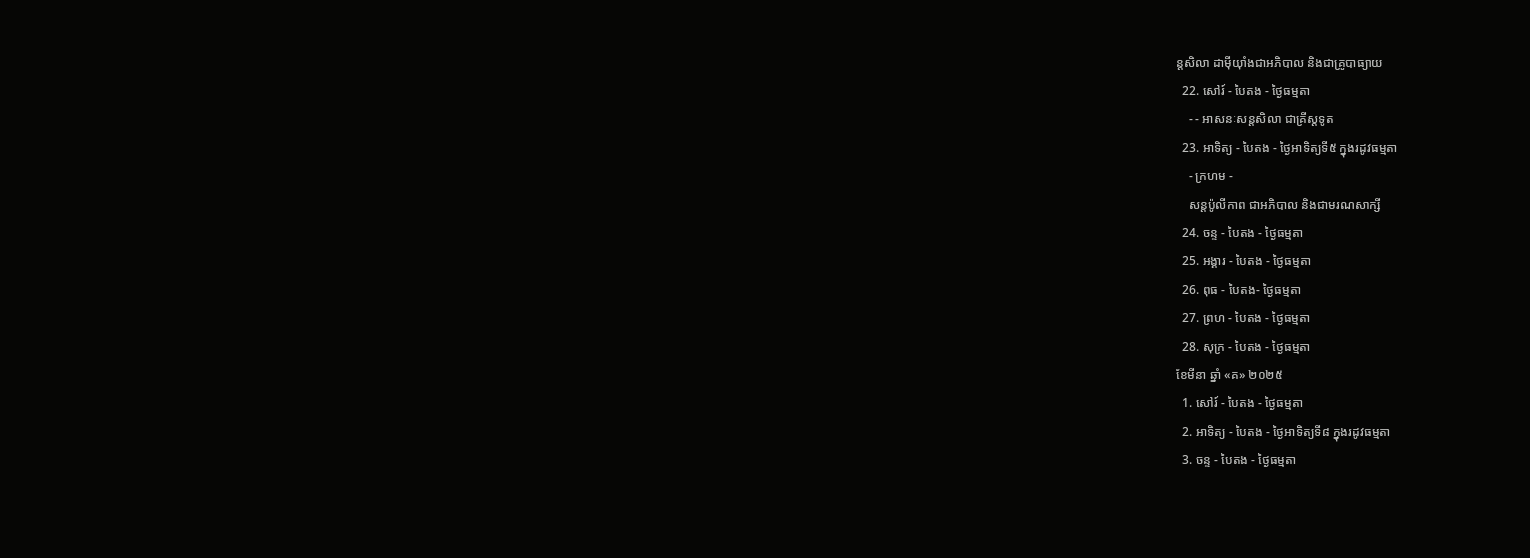ន្ដសិលា ដាម៉ីយ៉ាំងជាអភិបាល និងជាគ្រូបាធ្យាយ
  22. សៅរ៍ - បៃតង - ថ្ងៃធម្មតា
    - - អាសនៈសន្ដសិលា ជាគ្រីស្ដទូត
  23. អាទិត្យ - បៃតង - ថ្ងៃអាទិត្យទី៥ ក្នុងរដូវធម្មតា
    - ក្រហម -
    សន្ដប៉ូលីកាព ជាអភិបាល និងជាមរណសាក្សី
  24. ចន្ទ - បៃតង - ថ្ងៃធម្មតា
  25. អង្គារ - បៃតង - ថ្ងៃធម្មតា
  26. ពុធ - បៃតង- ថ្ងៃធម្មតា
  27. ព្រហ - បៃតង - ថ្ងៃធម្មតា
  28. សុក្រ - បៃតង - ថ្ងៃធម្មតា
ខែមីនា ឆ្នាំ «គ» ២០២៥
  1. សៅរ៍ - បៃតង - ថ្ងៃធម្មតា
  2. អាទិត្យ - បៃតង - ថ្ងៃអាទិត្យទី៨ ក្នុងរដូវធម្មតា
  3. ចន្ទ - បៃតង - ថ្ងៃធម្មតា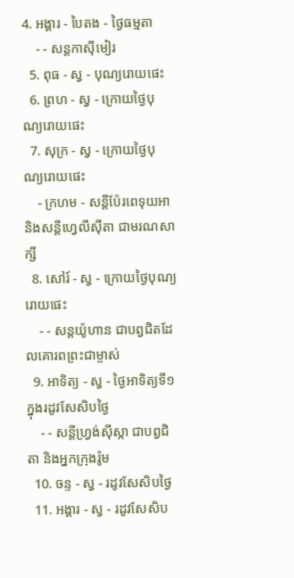4. អង្គារ - បៃតង - ថ្ងៃធម្មតា
    - - សន្ដកាស៊ីមៀរ
  5. ពុធ - ស្វ - បុណ្យរោយផេះ
  6. ព្រហ - ស្វ - ក្រោយថ្ងៃបុណ្យរោយផេះ
  7. សុក្រ - ស្វ - ក្រោយថ្ងៃបុណ្យរោយផេះ
    - ក្រហម - សន្ដីប៉ែរពេទុយអា និងសន្ដីហ្វេលីស៊ីតា ជាមរណសាក្សី
  8. សៅរ៍ - ស្វ - ក្រោយថ្ងៃបុណ្យរោយផេះ
    - - សន្ដយ៉ូហាន ជាបព្វជិតដែលគោរពព្រះជាម្ចាស់
  9. អាទិត្យ - ស្វ - ថ្ងៃអាទិត្យទី១ ក្នុងរដូវសែសិបថ្ងៃ
    - - សន្ដីហ្វ្រង់ស៊ីស្កា ជាបព្វជិតា និងអ្នកក្រុងរ៉ូម
  10. ចន្ទ - ស្វ - រដូវសែសិបថ្ងៃ
  11. អង្គារ - ស្វ - រដូវសែសិប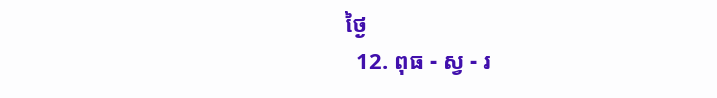ថ្ងៃ
  12. ពុធ - ស្វ - រ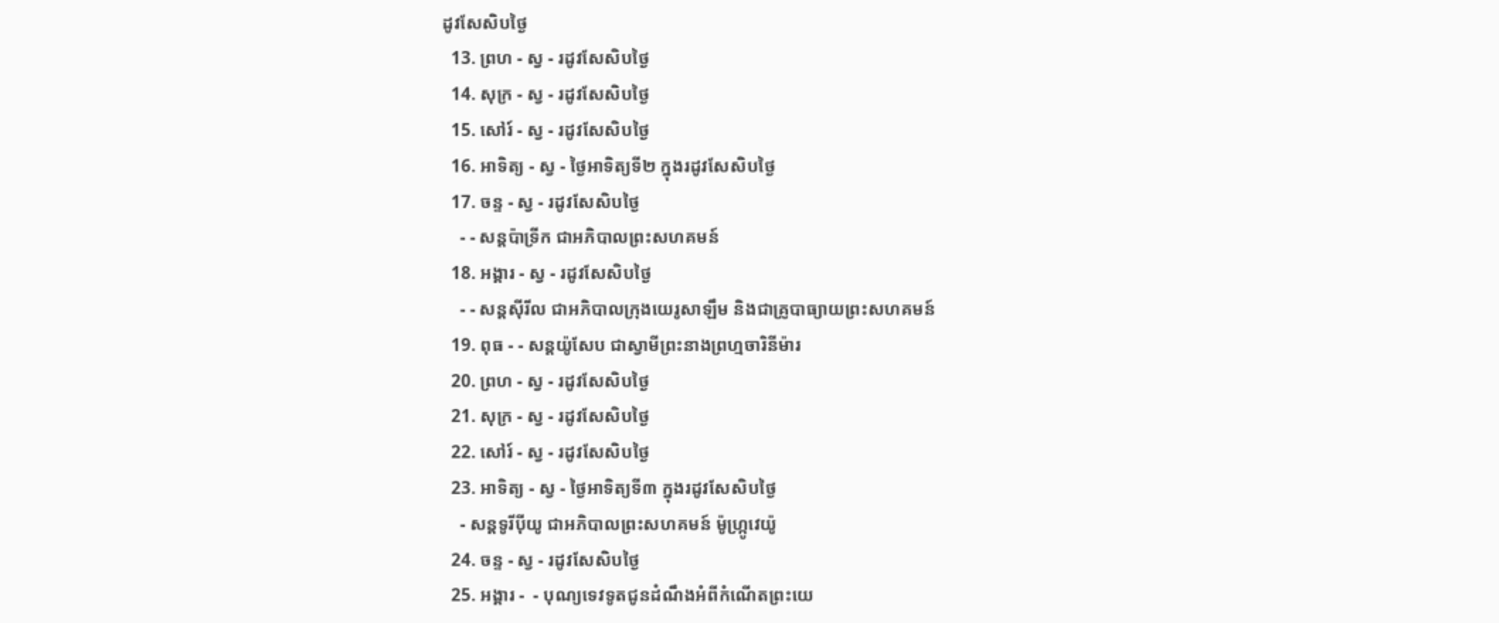ដូវសែសិបថ្ងៃ
  13. ព្រហ - ស្វ - រដូវសែសិបថ្ងៃ
  14. សុក្រ - ស្វ - រដូវសែសិបថ្ងៃ
  15. សៅរ៍ - ស្វ - រដូវសែសិបថ្ងៃ
  16. អាទិត្យ - ស្វ - ថ្ងៃអាទិត្យទី២ ក្នុងរដូវសែសិបថ្ងៃ
  17. ចន្ទ - ស្វ - រដូវសែសិបថ្ងៃ
    - - សន្ដប៉ាទ្រីក ជាអភិបាលព្រះសហគមន៍
  18. អង្គារ - ស្វ - រដូវសែសិបថ្ងៃ
    - - សន្ដស៊ីរីល ជាអភិបាលក្រុងយេរូសាឡឹម និងជាគ្រូបាធ្យាយព្រះសហគមន៍
  19. ពុធ - - សន្ដយ៉ូសែប ជាស្វាមីព្រះនាងព្រហ្មចារិនីម៉ារ
  20. ព្រហ - ស្វ - រដូវសែសិបថ្ងៃ
  21. សុក្រ - ស្វ - រដូវសែសិបថ្ងៃ
  22. សៅរ៍ - ស្វ - រដូវសែសិបថ្ងៃ
  23. អាទិត្យ - ស្វ - ថ្ងៃអាទិត្យទី៣ ក្នុងរដូវសែសិបថ្ងៃ
    - សន្ដទូរីប៉ីយូ ជាអភិបាលព្រះសហគមន៍ ម៉ូហ្ក្រូវេយ៉ូ
  24. ចន្ទ - ស្វ - រដូវសែសិបថ្ងៃ
  25. អង្គារ -  - បុណ្យទេវទូតជូនដំណឹងអំពីកំណើតព្រះយេ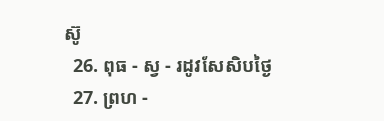ស៊ូ
  26. ពុធ - ស្វ - រដូវសែសិបថ្ងៃ
  27. ព្រហ -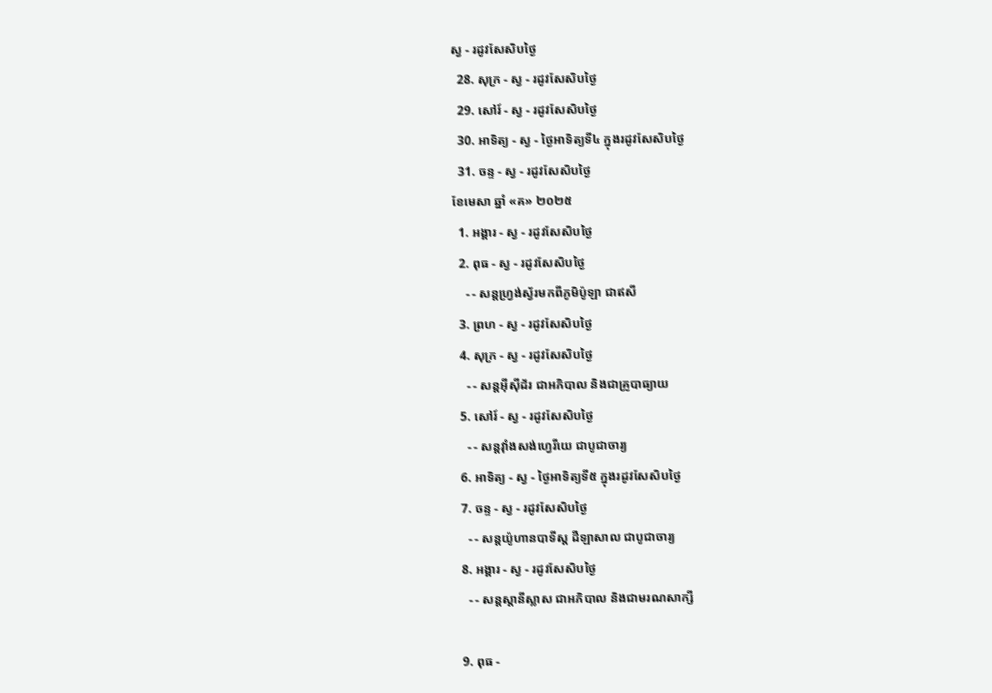ស្វ - រដូវសែសិបថ្ងៃ
  28. សុក្រ - ស្វ - រដូវសែសិបថ្ងៃ
  29. សៅរ៍ - ស្វ - រដូវសែសិបថ្ងៃ
  30. អាទិត្យ - ស្វ - ថ្ងៃអាទិត្យទី៤ ក្នុងរដូវសែសិបថ្ងៃ
  31. ចន្ទ - ស្វ - រដូវសែសិបថ្ងៃ
ខែមេសា ឆ្នាំ «គ» ២០២៥
  1. អង្គារ - ស្វ - រដូវសែសិបថ្ងៃ
  2. ពុធ - ស្វ - រដូវសែសិបថ្ងៃ
    - - សន្ដហ្វ្រង់ស្វ័រមកពីភូមិប៉ូឡា ជាឥសី
  3. ព្រហ - ស្វ - រដូវសែសិបថ្ងៃ
  4. សុក្រ - ស្វ - រដូវសែសិបថ្ងៃ
    - - សន្ដអ៊ីស៊ីដ័រ ជាអភិបាល និងជាគ្រូបាធ្យាយ
  5. សៅរ៍ - ស្វ - រដូវសែសិបថ្ងៃ
    - - សន្ដវ៉ាំងសង់ហ្វេរីយេ ជាបូជាចារ្យ
  6. អាទិត្យ - ស្វ - ថ្ងៃអាទិត្យទី៥ ក្នុងរដូវសែសិបថ្ងៃ
  7. ចន្ទ - ស្វ - រដូវសែសិបថ្ងៃ
    - - សន្ដយ៉ូហានបាទីស្ដ ដឺឡាសាល ជាបូជាចារ្យ
  8. អង្គារ - ស្វ - រដូវសែសិបថ្ងៃ
    - - សន្ដស្ដានីស្លាស ជាអភិបាល និងជាមរណសាក្សី

  9. ពុធ -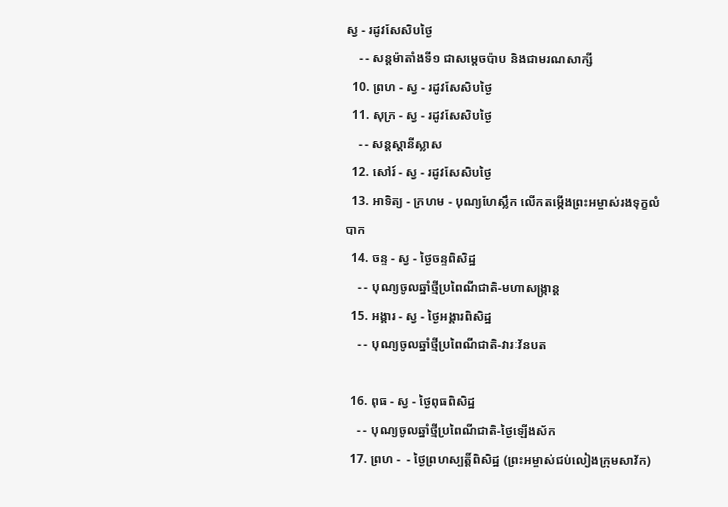ស្វ - រដូវសែសិបថ្ងៃ
    - - សន្ដម៉ាតាំងទី១ ជាសម្ដេចប៉ាប និងជាមរណសាក្សី
  10. ព្រហ - ស្វ - រដូវសែសិបថ្ងៃ
  11. សុក្រ - ស្វ - រដូវសែសិបថ្ងៃ
    - - សន្ដស្ដានីស្លាស
  12. សៅរ៍ - ស្វ - រដូវសែសិបថ្ងៃ
  13. អាទិត្យ - ក្រហម - បុណ្យហែស្លឹក លើកតម្កើងព្រះអម្ចាស់រងទុក្ខលំបាក
  14. ចន្ទ - ស្វ - ថ្ងៃចន្ទពិសិដ្ឋ
    - - បុណ្យចូលឆ្នាំថ្មីប្រពៃណីជាតិ-មហាសង្រ្កាន្ដ
  15. អង្គារ - ស្វ - ថ្ងៃអង្គារពិសិដ្ឋ
    - - បុណ្យចូលឆ្នាំថ្មីប្រពៃណីជាតិ-វារៈវ័នបត

  16. ពុធ - ស្វ - ថ្ងៃពុធពិសិដ្ឋ
    - - បុណ្យចូលឆ្នាំថ្មីប្រពៃណីជាតិ-ថ្ងៃឡើងស័ក
  17. ព្រហ -  - ថ្ងៃព្រហស្បត្ដិ៍ពិសិដ្ឋ (ព្រះអម្ចាស់ជប់លៀងក្រុមសាវ័ក)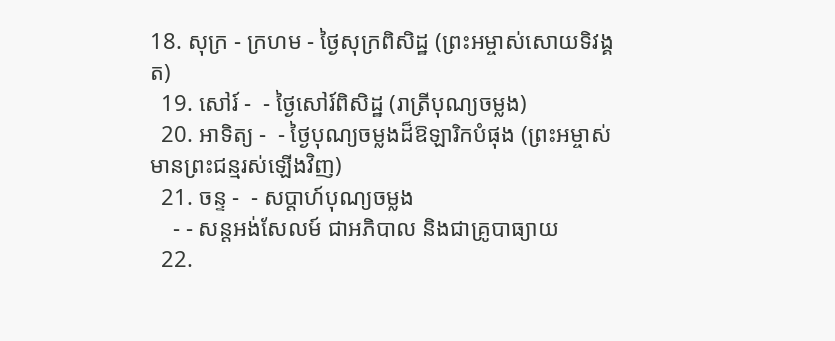18. សុក្រ - ក្រហម - ថ្ងៃសុក្រពិសិដ្ឋ (ព្រះអម្ចាស់សោយទិវង្គត)
  19. សៅរ៍ -  - ថ្ងៃសៅរ៍ពិសិដ្ឋ (រាត្រីបុណ្យចម្លង)
  20. អាទិត្យ -  - ថ្ងៃបុណ្យចម្លងដ៏ឱឡារិកបំផុង (ព្រះអម្ចាស់មានព្រះជន្មរស់ឡើងវិញ)
  21. ចន្ទ -  - សប្ដាហ៍បុណ្យចម្លង
    - - សន្ដអង់សែលម៍ ជាអភិបាល និងជាគ្រូបាធ្យាយ
  22.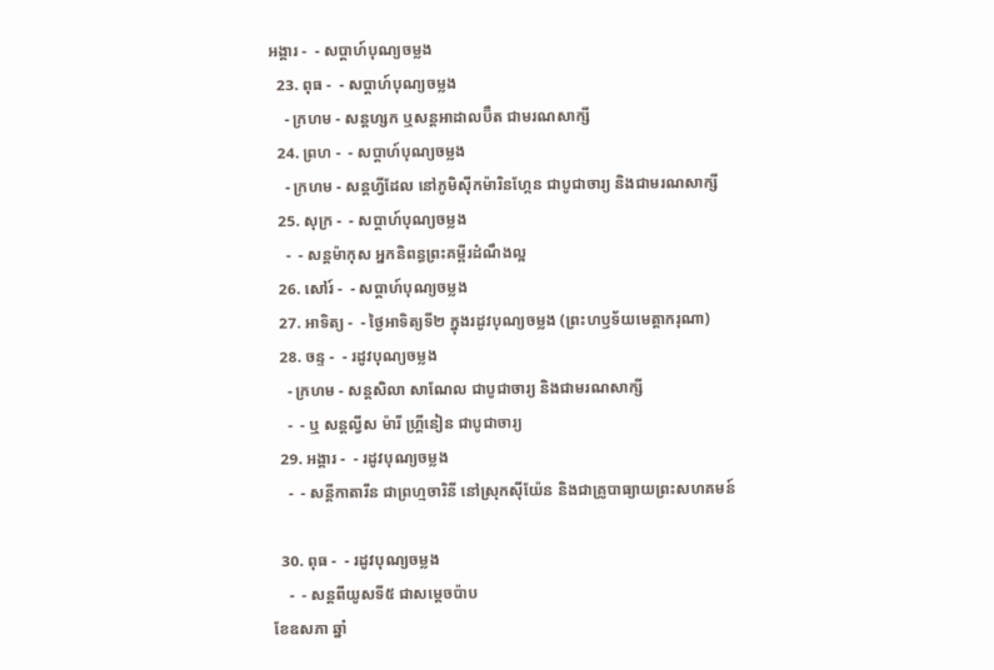អង្គារ -  - សប្ដាហ៍បុណ្យចម្លង
  23. ពុធ -  - សប្ដាហ៍បុណ្យចម្លង
    - ក្រហម - សន្ដហ្សក ឬសន្ដអាដាលប៊ឺត ជាមរណសាក្សី
  24. ព្រហ -  - សប្ដាហ៍បុណ្យចម្លង
    - ក្រហម - សន្ដហ្វីដែល នៅភូមិស៊ីកម៉ារិនហ្កែន ជាបូជាចារ្យ និងជាមរណសាក្សី
  25. សុក្រ -  - សប្ដាហ៍បុណ្យចម្លង
    -  - សន្ដម៉ាកុស អ្នកនិពន្ធព្រះគម្ពីរដំណឹងល្អ
  26. សៅរ៍ -  - សប្ដាហ៍បុណ្យចម្លង
  27. អាទិត្យ -  - ថ្ងៃអាទិត្យទី២ ក្នុងរដូវបុណ្យចម្លង (ព្រះហឫទ័យមេត្ដាករុណា)
  28. ចន្ទ -  - រដូវបុណ្យចម្លង
    - ក្រហម - សន្ដសិលា សាណែល ជាបូជាចារ្យ និងជាមរណសាក្សី
    -  - ឬ សន្ដល្វីស ម៉ារី ហ្គ្រីនៀន ជាបូជាចារ្យ
  29. អង្គារ -  - រដូវបុណ្យចម្លង
    -  - សន្ដីកាតារីន ជាព្រហ្មចារិនី នៅស្រុកស៊ីយ៉ែន និងជាគ្រូបាធ្យាយព្រះសហគមន៍

  30. ពុធ -  - រដូវបុណ្យចម្លង
    -  - សន្ដពីយូសទី៥ ជាសម្ដេចប៉ាប
ខែឧសភា ឆ្នាំ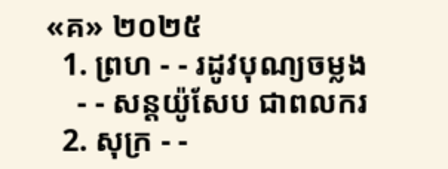«គ» ២០២៥
  1. ព្រហ - - រដូវបុណ្យចម្លង
    - - សន្ដយ៉ូសែប ជាពលករ
  2. សុក្រ - -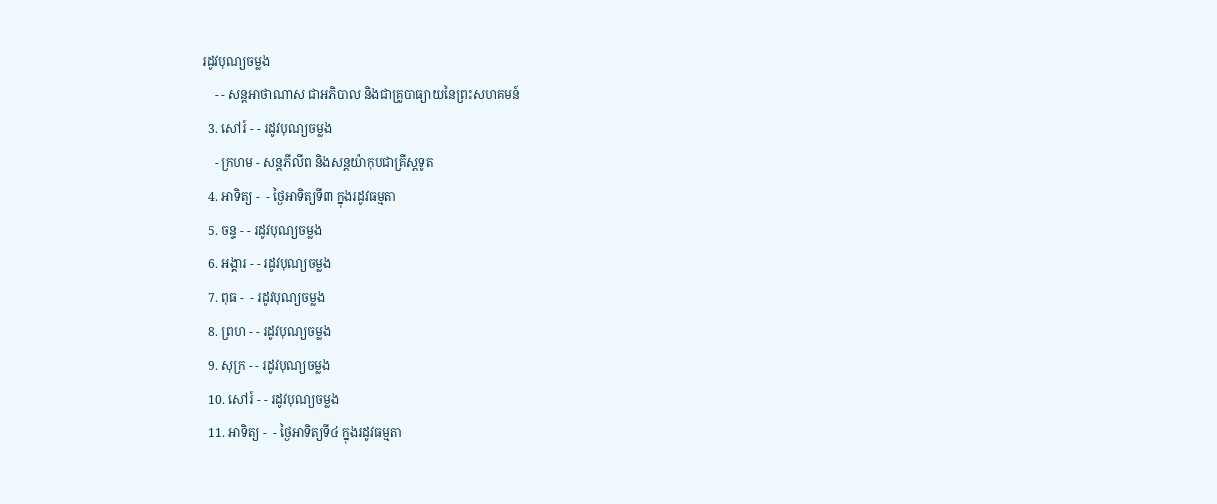រដូវបុណ្យចម្លង
    - - សន្ដអាថាណាស ជាអភិបាល និងជាគ្រូបាធ្យាយនៃព្រះសហគមន៍
  3. សៅរ៍ - - រដូវបុណ្យចម្លង
    - ក្រហម - សន្ដភីលីព និងសន្ដយ៉ាកុបជាគ្រីស្ដទូត
  4. អាទិត្យ -  - ថ្ងៃអាទិត្យទី៣ ក្នុងរដូវធម្មតា
  5. ចន្ទ - - រដូវបុណ្យចម្លង
  6. អង្គារ - - រដូវបុណ្យចម្លង
  7. ពុធ -  - រដូវបុណ្យចម្លង
  8. ព្រហ - - រដូវបុណ្យចម្លង
  9. សុក្រ - - រដូវបុណ្យចម្លង
  10. សៅរ៍ - - រដូវបុណ្យចម្លង
  11. អាទិត្យ -  - ថ្ងៃអាទិត្យទី៤ ក្នុងរដូវធម្មតា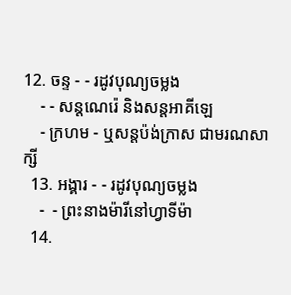12. ចន្ទ - - រដូវបុណ្យចម្លង
    - - សន្ដណេរ៉េ និងសន្ដអាគីឡេ
    - ក្រហម - ឬសន្ដប៉ង់ក្រាស ជាមរណសាក្សី
  13. អង្គារ - - រដូវបុណ្យចម្លង
    -  - ព្រះនាងម៉ារីនៅហ្វាទីម៉ា
  14.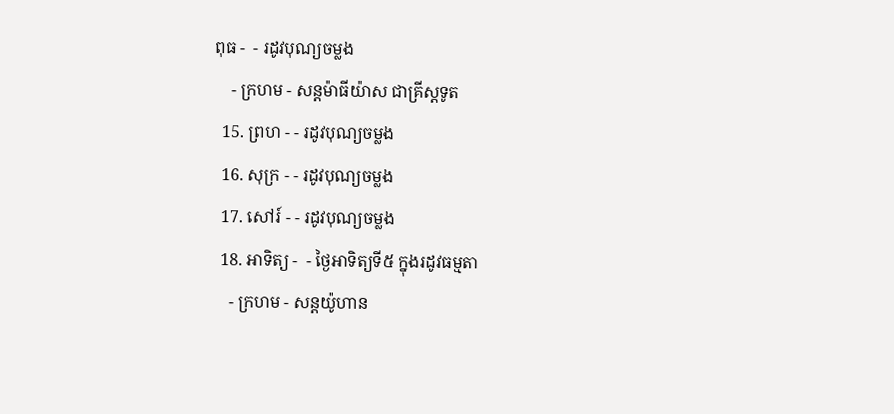ពុធ -  - រដូវបុណ្យចម្លង
    - ក្រហម - សន្ដម៉ាធីយ៉ាស ជាគ្រីស្ដទូត
  15. ព្រហ - - រដូវបុណ្យចម្លង
  16. សុក្រ - - រដូវបុណ្យចម្លង
  17. សៅរ៍ - - រដូវបុណ្យចម្លង
  18. អាទិត្យ -  - ថ្ងៃអាទិត្យទី៥ ក្នុងរដូវធម្មតា
    - ក្រហម - សន្ដយ៉ូហាន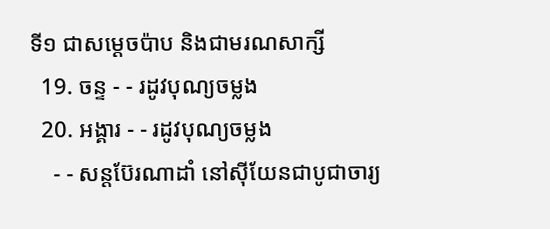ទី១ ជាសម្ដេចប៉ាប និងជាមរណសាក្សី
  19. ចន្ទ - - រដូវបុណ្យចម្លង
  20. អង្គារ - - រដូវបុណ្យចម្លង
    - - សន្ដប៊ែរណាដាំ នៅស៊ីយែនជាបូជាចារ្យ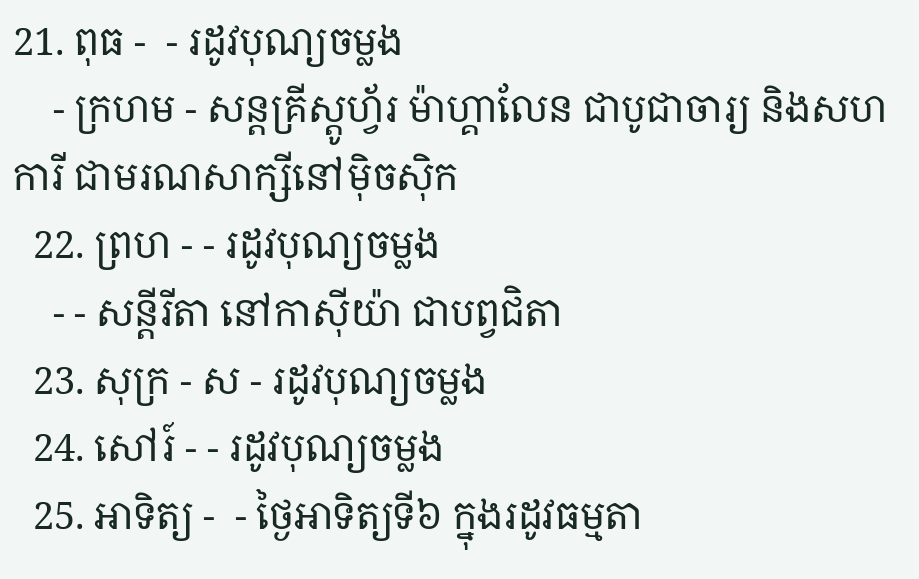21. ពុធ -  - រដូវបុណ្យចម្លង
    - ក្រហម - សន្ដគ្រីស្ដូហ្វ័រ ម៉ាហ្គាលែន ជាបូជាចារ្យ និងសហការី ជាមរណសាក្សីនៅម៉ិចស៊ិក
  22. ព្រហ - - រដូវបុណ្យចម្លង
    - - សន្ដីរីតា នៅកាស៊ីយ៉ា ជាបព្វជិតា
  23. សុក្រ - ស - រដូវបុណ្យចម្លង
  24. សៅរ៍ - - រដូវបុណ្យចម្លង
  25. អាទិត្យ -  - ថ្ងៃអាទិត្យទី៦ ក្នុងរដូវធម្មតា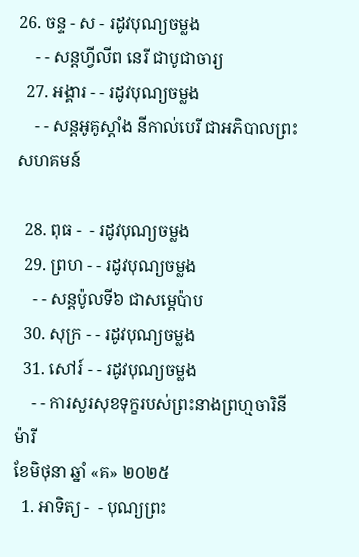26. ចន្ទ - ស - រដូវបុណ្យចម្លង
    - - សន្ដហ្វីលីព នេរី ជាបូជាចារ្យ
  27. អង្គារ - - រដូវបុណ្យចម្លង
    - - សន្ដអូគូស្ដាំង នីកាល់បេរី ជាអភិបាលព្រះសហគមន៍

  28. ពុធ -  - រដូវបុណ្យចម្លង
  29. ព្រហ - - រដូវបុណ្យចម្លង
    - - សន្ដប៉ូលទី៦ ជាសម្ដេប៉ាប
  30. សុក្រ - - រដូវបុណ្យចម្លង
  31. សៅរ៍ - - រដូវបុណ្យចម្លង
    - - ការសួរសុខទុក្ខរបស់ព្រះនាងព្រហ្មចារិនីម៉ារី
ខែមិថុនា ឆ្នាំ «គ» ២០២៥
  1. អាទិត្យ -  - បុណ្យព្រះ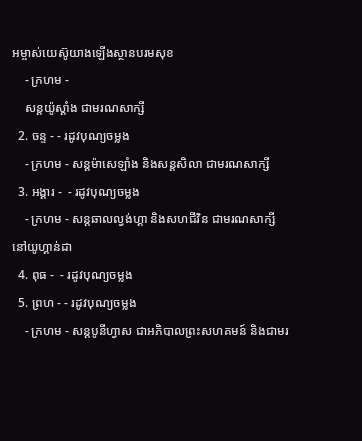អម្ចាស់យេស៊ូយាងឡើងស្ថានបរមសុខ
    - ក្រហម -
    សន្ដយ៉ូស្ដាំង ជាមរណសាក្សី
  2. ចន្ទ - - រដូវបុណ្យចម្លង
    - ក្រហម - សន្ដម៉ាសេឡាំង និងសន្ដសិលា ជាមរណសាក្សី
  3. អង្គារ -  - រដូវបុណ្យចម្លង
    - ក្រហម - សន្ដឆាលល្វង់ហ្គា និងសហជីវិន ជាមរណសាក្សីនៅយូហ្គាន់ដា
  4. ពុធ -  - រដូវបុណ្យចម្លង
  5. ព្រហ - - រដូវបុណ្យចម្លង
    - ក្រហម - សន្ដបូនីហ្វាស ជាអភិបាលព្រះសហគមន៍ និងជាមរ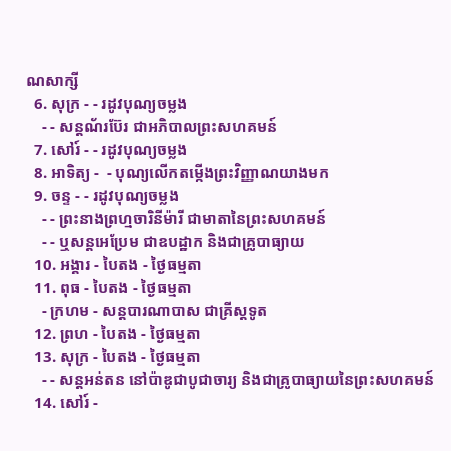ណសាក្សី
  6. សុក្រ - - រដូវបុណ្យចម្លង
    - - សន្ដណ័រប៊ែរ ជាអភិបាលព្រះសហគមន៍
  7. សៅរ៍ - - រដូវបុណ្យចម្លង
  8. អាទិត្យ -  - បុណ្យលើកតម្កើងព្រះវិញ្ញាណយាងមក
  9. ចន្ទ - - រដូវបុណ្យចម្លង
    - - ព្រះនាងព្រហ្មចារិនីម៉ារី ជាមាតានៃព្រះសហគមន៍
    - - ឬសន្ដអេប្រែម ជាឧបដ្ឋាក និងជាគ្រូបាធ្យាយ
  10. អង្គារ - បៃតង - ថ្ងៃធម្មតា
  11. ពុធ - បៃតង - ថ្ងៃធម្មតា
    - ក្រហម - សន្ដបារណាបាស ជាគ្រីស្ដទូត
  12. ព្រហ - បៃតង - ថ្ងៃធម្មតា
  13. សុក្រ - បៃតង - ថ្ងៃធម្មតា
    - - សន្ដអន់តន នៅប៉ាឌូជាបូជាចារ្យ និងជាគ្រូបាធ្យាយនៃព្រះសហគមន៍
  14. សៅរ៍ -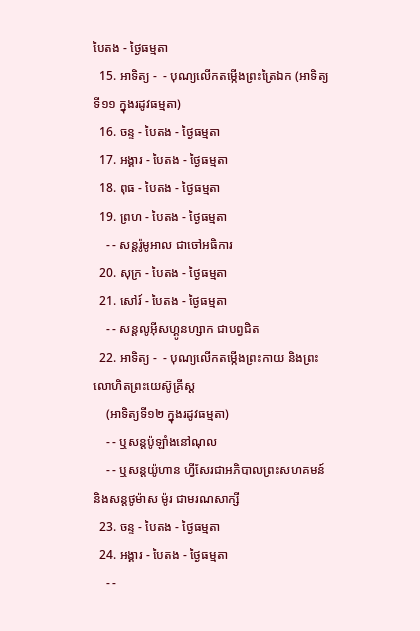បៃតង - ថ្ងៃធម្មតា
  15. អាទិត្យ -  - បុណ្យលើកតម្កើងព្រះត្រៃឯក (អាទិត្យទី១១ ក្នុងរដូវធម្មតា)
  16. ចន្ទ - បៃតង - ថ្ងៃធម្មតា
  17. អង្គារ - បៃតង - ថ្ងៃធម្មតា
  18. ពុធ - បៃតង - ថ្ងៃធម្មតា
  19. ព្រហ - បៃតង - ថ្ងៃធម្មតា
    - - សន្ដរ៉ូមូអាល ជាចៅអធិការ
  20. សុក្រ - បៃតង - ថ្ងៃធម្មតា
  21. សៅរ៍ - បៃតង - ថ្ងៃធម្មតា
    - - សន្ដលូអ៊ីសហ្គូនហ្សាក ជាបព្វជិត
  22. អាទិត្យ -  - បុណ្យលើកតម្កើងព្រះកាយ និងព្រះលោហិតព្រះយេស៊ូគ្រីស្ដ
    (អាទិត្យទី១២ ក្នុងរដូវធម្មតា)
    - - ឬសន្ដប៉ូឡាំងនៅណុល
    - - ឬសន្ដយ៉ូហាន ហ្វីសែរជាអភិបាលព្រះសហគមន៍ និងសន្ដថូម៉ាស ម៉ូរ ជាមរណសាក្សី
  23. ចន្ទ - បៃតង - ថ្ងៃធម្មតា
  24. អង្គារ - បៃតង - ថ្ងៃធម្មតា
    - -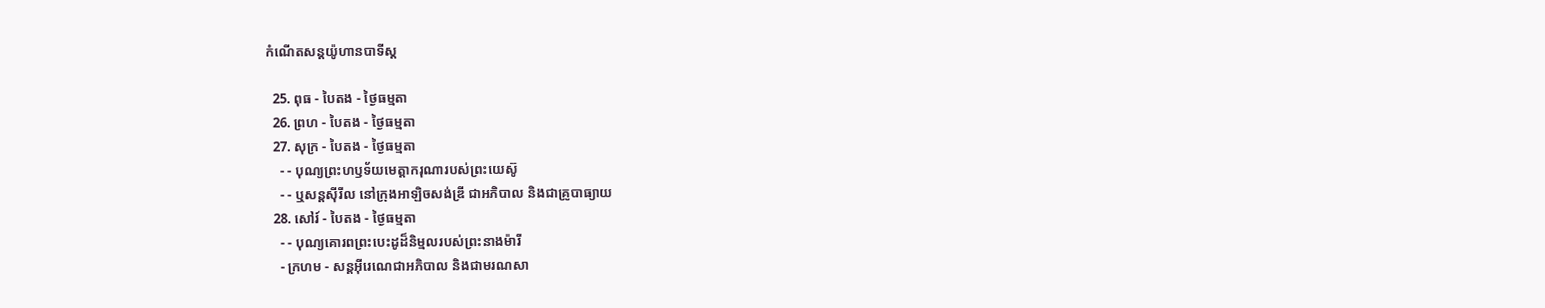កំណើតសន្ដយ៉ូហានបាទីស្ដ

  25. ពុធ - បៃតង - ថ្ងៃធម្មតា
  26. ព្រហ - បៃតង - ថ្ងៃធម្មតា
  27. សុក្រ - បៃតង - ថ្ងៃធម្មតា
    - - បុណ្យព្រះហឫទ័យមេត្ដាករុណារបស់ព្រះយេស៊ូ
    - - ឬសន្ដស៊ីរីល នៅក្រុងអាឡិចសង់ឌ្រី ជាអភិបាល និងជាគ្រូបាធ្យាយ
  28. សៅរ៍ - បៃតង - ថ្ងៃធម្មតា
    - - បុណ្យគោរពព្រះបេះដូដ៏និម្មលរបស់ព្រះនាងម៉ារី
    - ក្រហម - សន្ដអ៊ីរេណេជាអភិបាល និងជាមរណសា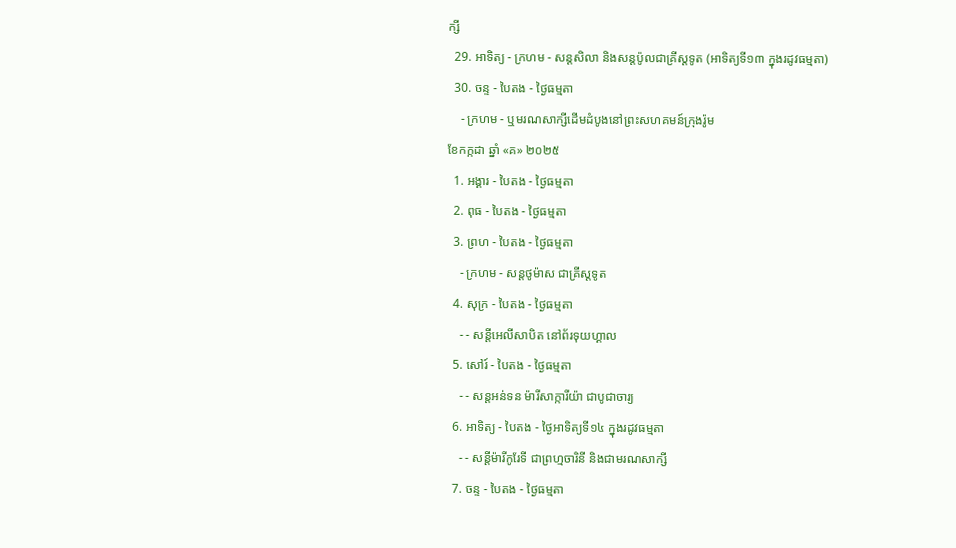ក្សី
  29. អាទិត្យ - ក្រហម - សន្ដសិលា និងសន្ដប៉ូលជាគ្រីស្ដទូត (អាទិត្យទី១៣ ក្នុងរដូវធម្មតា)
  30. ចន្ទ - បៃតង - ថ្ងៃធម្មតា
    - ក្រហម - ឬមរណសាក្សីដើមដំបូងនៅព្រះសហគមន៍ក្រុងរ៉ូម
ខែកក្កដា ឆ្នាំ «គ» ២០២៥
  1. អង្គារ - បៃតង - ថ្ងៃធម្មតា
  2. ពុធ - បៃតង - ថ្ងៃធម្មតា
  3. ព្រហ - បៃតង - ថ្ងៃធម្មតា
    - ក្រហម - សន្ដថូម៉ាស ជាគ្រីស្ដទូត
  4. សុក្រ - បៃតង - ថ្ងៃធម្មតា
    - - សន្ដីអេលីសាបិត នៅព័រទុយហ្គាល
  5. សៅរ៍ - បៃតង - ថ្ងៃធម្មតា
    - - សន្ដអន់ទន ម៉ារីសាក្ការីយ៉ា ជាបូជាចារ្យ
  6. អាទិត្យ - បៃតង - ថ្ងៃអាទិត្យទី១៤ ក្នុងរដូវធម្មតា
    - - សន្ដីម៉ារីកូរែទី ជាព្រហ្មចារិនី និងជាមរណសាក្សី
  7. ចន្ទ - បៃតង - ថ្ងៃធម្មតា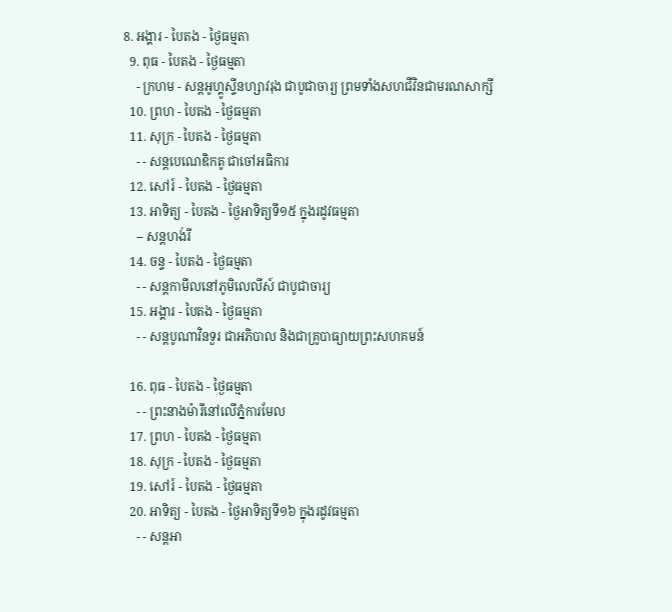8. អង្គារ - បៃតង - ថ្ងៃធម្មតា
  9. ពុធ - បៃតង - ថ្ងៃធម្មតា
    - ក្រហម - សន្ដអូហ្គូស្ទីនហ្សាវរុង ជាបូជាចារ្យ ព្រមទាំងសហជីវិនជាមរណសាក្សី
  10. ព្រហ - បៃតង - ថ្ងៃធម្មតា
  11. សុក្រ - បៃតង - ថ្ងៃធម្មតា
    - - សន្ដបេណេឌិកតូ ជាចៅអធិការ
  12. សៅរ៍ - បៃតង - ថ្ងៃធម្មតា
  13. អាទិត្យ - បៃតង - ថ្ងៃអាទិត្យទី១៥ ក្នុងរដូវធម្មតា
    -- សន្ដហង់រី
  14. ចន្ទ - បៃតង - ថ្ងៃធម្មតា
    - - សន្ដកាមីលនៅភូមិលេលីស៍ ជាបូជាចារ្យ
  15. អង្គារ - បៃតង - ថ្ងៃធម្មតា
    - - សន្ដបូណាវិនទួរ ជាអភិបាល និងជាគ្រូបាធ្យាយព្រះសហគមន៍

  16. ពុធ - បៃតង - ថ្ងៃធម្មតា
    - - ព្រះនាងម៉ារីនៅលើភ្នំការមែល
  17. ព្រហ - បៃតង - ថ្ងៃធម្មតា
  18. សុក្រ - បៃតង - ថ្ងៃធម្មតា
  19. សៅរ៍ - បៃតង - ថ្ងៃធម្មតា
  20. អាទិត្យ - បៃតង - ថ្ងៃអាទិត្យទី១៦ ក្នុងរដូវធម្មតា
    - - សន្ដអា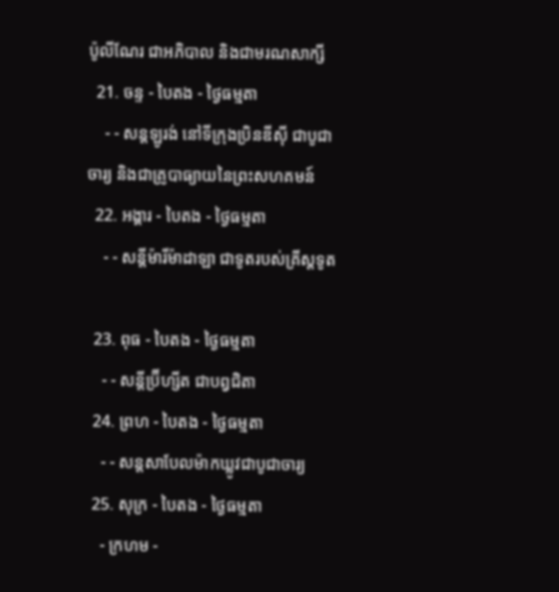ប៉ូលីណែរ ជាអភិបាល និងជាមរណសាក្សី
  21. ចន្ទ - បៃតង - ថ្ងៃធម្មតា
    - - សន្ដឡូរង់ នៅទីក្រុងប្រិនឌីស៊ី ជាបូជាចារ្យ និងជាគ្រូបាធ្យាយនៃព្រះសហគមន៍
  22. អង្គារ - បៃតង - ថ្ងៃធម្មតា
    - - សន្ដីម៉ារីម៉ាដាឡា ជាទូតរបស់គ្រីស្ដទូត

  23. ពុធ - បៃតង - ថ្ងៃធម្មតា
    - - សន្ដីប្រ៊ីហ្សីត ជាបព្វជិតា
  24. ព្រហ - បៃតង - ថ្ងៃធម្មតា
    - - សន្ដសាបែលម៉ាកឃ្លូវជាបូជាចារ្យ
  25. សុក្រ - បៃតង - ថ្ងៃធម្មតា
    - ក្រហម -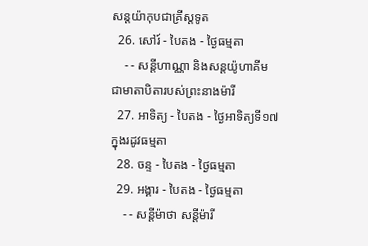សន្ដយ៉ាកុបជាគ្រីស្ដទូត
  26. សៅរ៍ - បៃតង - ថ្ងៃធម្មតា
    - - សន្ដីហាណ្ណា និងសន្ដយ៉ូហាគីម ជាមាតាបិតារបស់ព្រះនាងម៉ារី
  27. អាទិត្យ - បៃតង - ថ្ងៃអាទិត្យទី១៧ ក្នុងរដូវធម្មតា
  28. ចន្ទ - បៃតង - ថ្ងៃធម្មតា
  29. អង្គារ - បៃតង - ថ្ងៃធម្មតា
    - - សន្ដីម៉ាថា សន្ដីម៉ារី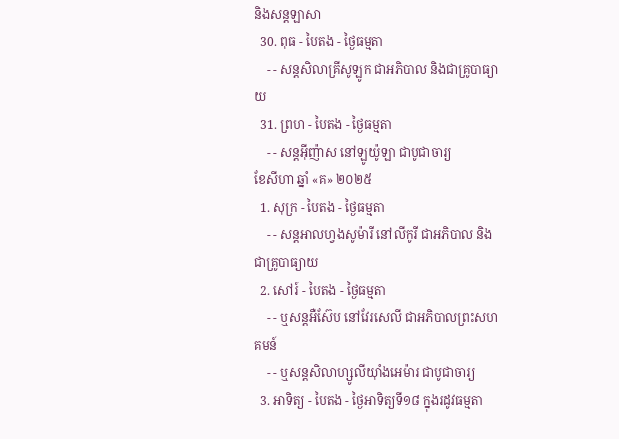និងសន្ដឡាសា
  30. ពុធ - បៃតង - ថ្ងៃធម្មតា
    - - សន្ដសិលាគ្រីសូឡូក ជាអភិបាល និងជាគ្រូបាធ្យាយ
  31. ព្រហ - បៃតង - ថ្ងៃធម្មតា
    - - សន្ដអ៊ីញ៉ាស នៅឡូយ៉ូឡា ជាបូជាចារ្យ
ខែសីហា ឆ្នាំ «គ» ២០២៥
  1. សុក្រ - បៃតង - ថ្ងៃធម្មតា
    - - សន្ដអាលហ្វងសូម៉ារី នៅលីកូរី ជាអភិបាល និងជាគ្រូបាធ្យាយ
  2. សៅរ៍ - បៃតង - ថ្ងៃធម្មតា
    - - ឬសន្ដអឺស៊ែប នៅវែរសេលី ជាអភិបាលព្រះសហគមន៍
    - - ឬសន្ដសិលាហ្សូលីយ៉ាំងអេម៉ារ ជាបូជាចារ្យ
  3. អាទិត្យ - បៃតង - ថ្ងៃអាទិត្យទី១៨ ក្នុងរដូវធម្មតា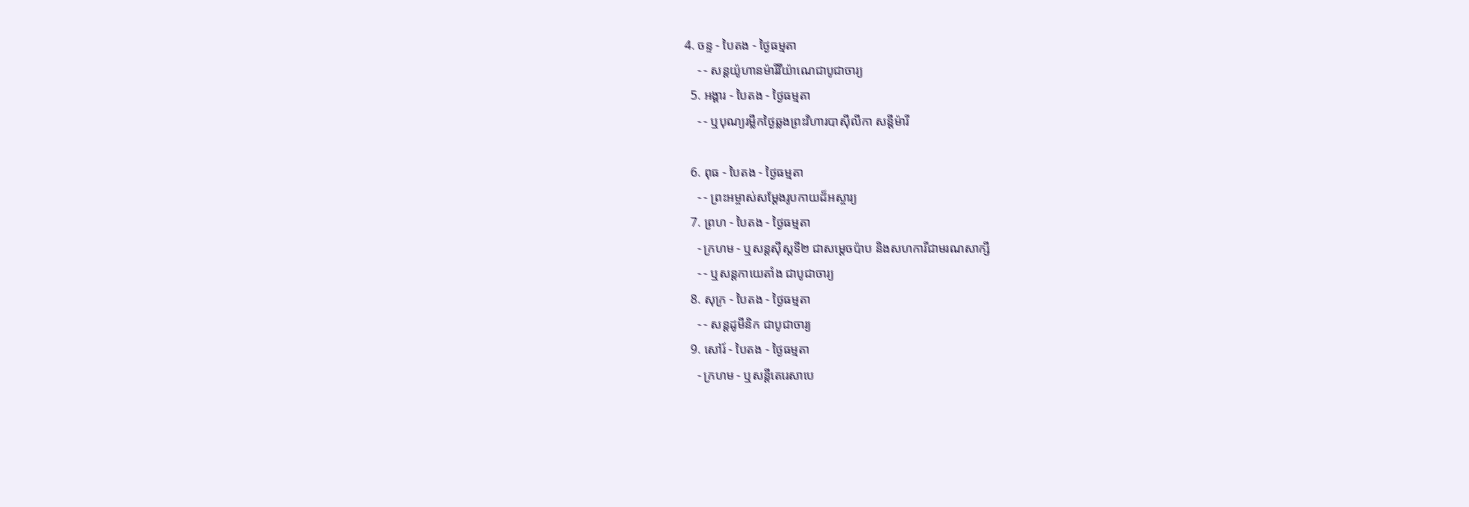4. ចន្ទ - បៃតង - ថ្ងៃធម្មតា
    - - សន្ដយ៉ូហានម៉ារីវីយ៉ាណេជាបូជាចារ្យ
  5. អង្គារ - បៃតង - ថ្ងៃធម្មតា
    - - ឬបុណ្យរម្លឹកថ្ងៃឆ្លងព្រះវិហារបាស៊ីលីកា សន្ដីម៉ារី

  6. ពុធ - បៃតង - ថ្ងៃធម្មតា
    - - ព្រះអម្ចាស់សម្ដែងរូបកាយដ៏អស្ចារ្យ
  7. ព្រហ - បៃតង - ថ្ងៃធម្មតា
    - ក្រហម - ឬសន្ដស៊ីស្ដទី២ ជាសម្ដេចប៉ាប និងសហការីជាមរណសាក្សី
    - - ឬសន្ដកាយេតាំង ជាបូជាចារ្យ
  8. សុក្រ - បៃតង - ថ្ងៃធម្មតា
    - - សន្ដដូមីនិក ជាបូជាចារ្យ
  9. សៅរ៍ - បៃតង - ថ្ងៃធម្មតា
    - ក្រហម - ឬសន្ដីតេរេសាបេ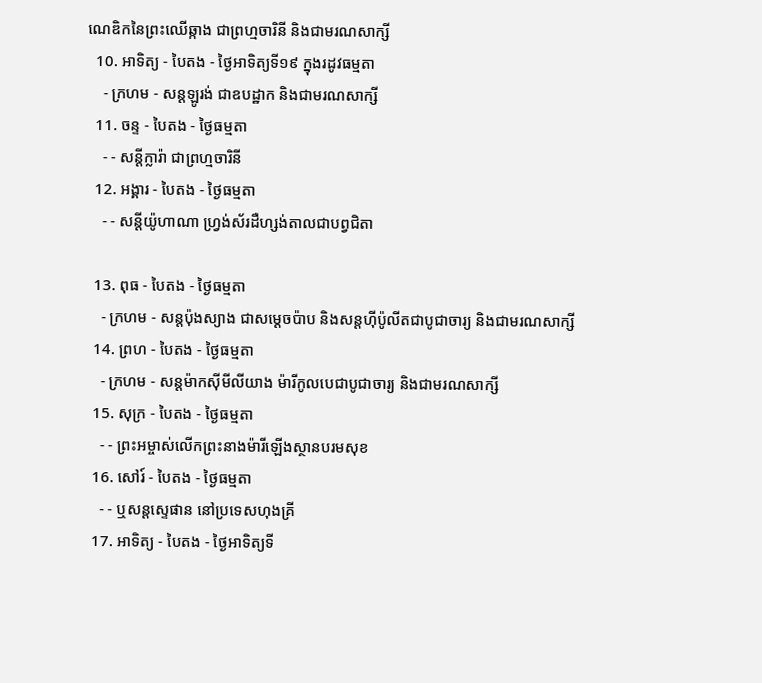ណេឌិកនៃព្រះឈើឆ្កាង ជាព្រហ្មចារិនី និងជាមរណសាក្សី
  10. អាទិត្យ - បៃតង - ថ្ងៃអាទិត្យទី១៩ ក្នុងរដូវធម្មតា
    - ក្រហម - សន្ដឡូរង់ ជាឧបដ្ឋាក និងជាមរណសាក្សី
  11. ចន្ទ - បៃតង - ថ្ងៃធម្មតា
    - - សន្ដីក្លារ៉ា ជាព្រហ្មចារិនី
  12. អង្គារ - បៃតង - ថ្ងៃធម្មតា
    - - សន្ដីយ៉ូហាណា ហ្វ្រង់ស័រដឺហ្សង់តាលជាបព្វជិតា

  13. ពុធ - បៃតង - ថ្ងៃធម្មតា
    - ក្រហម - សន្ដប៉ុងស្យាង ជាសម្ដេចប៉ាប និងសន្ដហ៊ីប៉ូលីតជាបូជាចារ្យ និងជាមរណសាក្សី
  14. ព្រហ - បៃតង - ថ្ងៃធម្មតា
    - ក្រហម - សន្ដម៉ាកស៊ីមីលីយាង ម៉ារីកូលបេជាបូជាចារ្យ និងជាមរណសាក្សី
  15. សុក្រ - បៃតង - ថ្ងៃធម្មតា
    - - ព្រះអម្ចាស់លើកព្រះនាងម៉ារីឡើងស្ថានបរមសុខ
  16. សៅរ៍ - បៃតង - ថ្ងៃធម្មតា
    - - ឬសន្ដស្ទេផាន នៅប្រទេសហុងគ្រី
  17. អាទិត្យ - បៃតង - ថ្ងៃអាទិត្យទី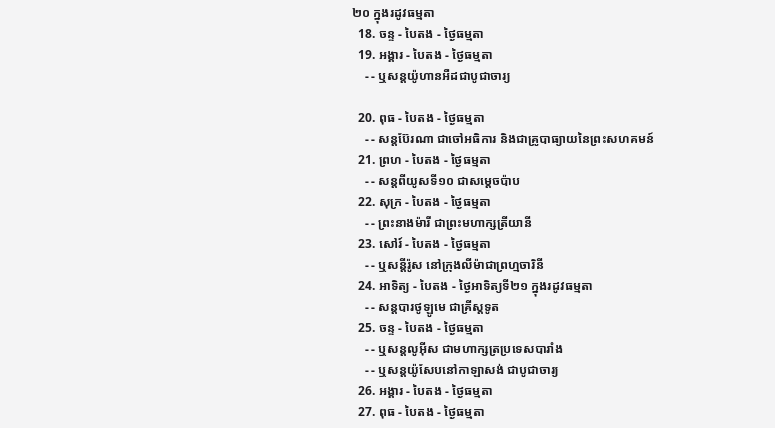២០ ក្នុងរដូវធម្មតា
  18. ចន្ទ - បៃតង - ថ្ងៃធម្មតា
  19. អង្គារ - បៃតង - ថ្ងៃធម្មតា
    - - ឬសន្ដយ៉ូហានអឺដជាបូជាចារ្យ

  20. ពុធ - បៃតង - ថ្ងៃធម្មតា
    - - សន្ដប៊ែរណា ជាចៅអធិការ និងជាគ្រូបាធ្យាយនៃព្រះសហគមន៍
  21. ព្រហ - បៃតង - ថ្ងៃធម្មតា
    - - សន្ដពីយូសទី១០ ជាសម្ដេចប៉ាប
  22. សុក្រ - បៃតង - ថ្ងៃធម្មតា
    - - ព្រះនាងម៉ារី ជាព្រះមហាក្សត្រីយានី
  23. សៅរ៍ - បៃតង - ថ្ងៃធម្មតា
    - - ឬសន្ដីរ៉ូស នៅក្រុងលីម៉ាជាព្រហ្មចារិនី
  24. អាទិត្យ - បៃតង - ថ្ងៃអាទិត្យទី២១ ក្នុងរដូវធម្មតា
    - - សន្ដបារថូឡូមេ ជាគ្រីស្ដទូត
  25. ចន្ទ - បៃតង - ថ្ងៃធម្មតា
    - - ឬសន្ដលូអ៊ីស ជាមហាក្សត្រប្រទេសបារាំង
    - - ឬសន្ដយ៉ូសែបនៅកាឡាសង់ ជាបូជាចារ្យ
  26. អង្គារ - បៃតង - ថ្ងៃធម្មតា
  27. ពុធ - បៃតង - ថ្ងៃធម្មតា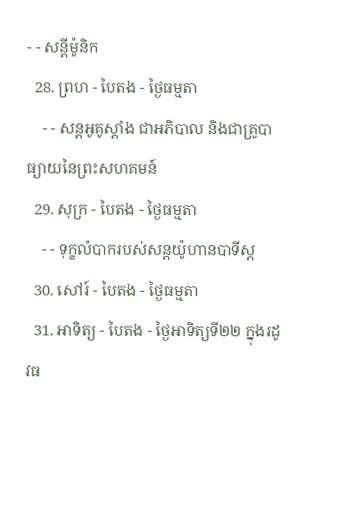- - សន្ដីម៉ូនិក
  28. ព្រហ - បៃតង - ថ្ងៃធម្មតា
    - - សន្ដអូគូស្ដាំង ជាអភិបាល និងជាគ្រូបាធ្យាយនៃព្រះសហគមន៍
  29. សុក្រ - បៃតង - ថ្ងៃធម្មតា
    - - ទុក្ខលំបាករបស់សន្ដយ៉ូហានបាទីស្ដ
  30. សៅរ៍ - បៃតង - ថ្ងៃធម្មតា
  31. អាទិត្យ - បៃតង - ថ្ងៃអាទិត្យទី២២ ក្នុងរដូវធ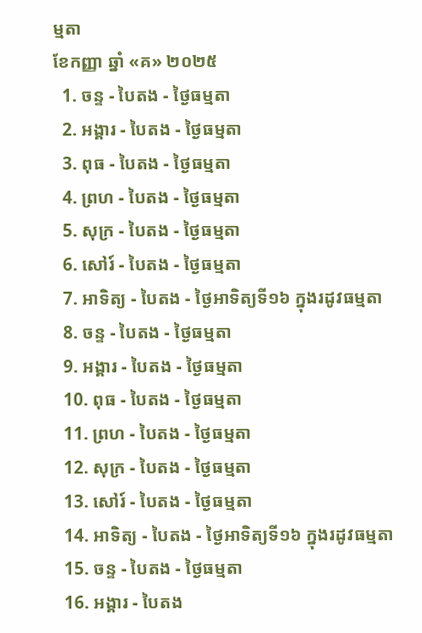ម្មតា
ខែកញ្ញា ឆ្នាំ «គ» ២០២៥
  1. ចន្ទ - បៃតង - ថ្ងៃធម្មតា
  2. អង្គារ - បៃតង - ថ្ងៃធម្មតា
  3. ពុធ - បៃតង - ថ្ងៃធម្មតា
  4. ព្រហ - បៃតង - ថ្ងៃធម្មតា
  5. សុក្រ - បៃតង - ថ្ងៃធម្មតា
  6. សៅរ៍ - បៃតង - ថ្ងៃធម្មតា
  7. អាទិត្យ - បៃតង - ថ្ងៃអាទិត្យទី១៦ ក្នុងរដូវធម្មតា
  8. ចន្ទ - បៃតង - ថ្ងៃធម្មតា
  9. អង្គារ - បៃតង - ថ្ងៃធម្មតា
  10. ពុធ - បៃតង - ថ្ងៃធម្មតា
  11. ព្រហ - បៃតង - ថ្ងៃធម្មតា
  12. សុក្រ - បៃតង - ថ្ងៃធម្មតា
  13. សៅរ៍ - បៃតង - ថ្ងៃធម្មតា
  14. អាទិត្យ - បៃតង - ថ្ងៃអាទិត្យទី១៦ ក្នុងរដូវធម្មតា
  15. ចន្ទ - បៃតង - ថ្ងៃធម្មតា
  16. អង្គារ - បៃតង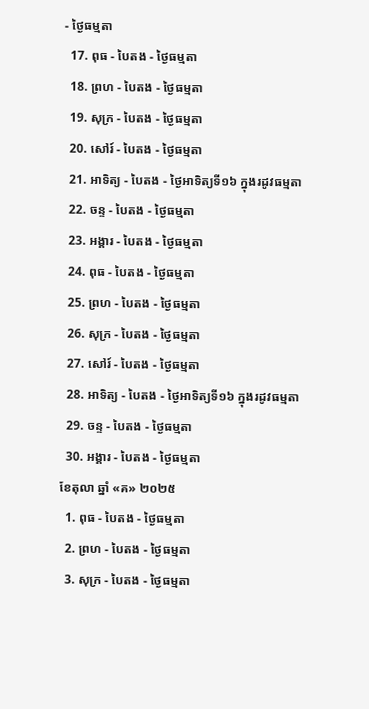- ថ្ងៃធម្មតា
  17. ពុធ - បៃតង - ថ្ងៃធម្មតា
  18. ព្រហ - បៃតង - ថ្ងៃធម្មតា
  19. សុក្រ - បៃតង - ថ្ងៃធម្មតា
  20. សៅរ៍ - បៃតង - ថ្ងៃធម្មតា
  21. អាទិត្យ - បៃតង - ថ្ងៃអាទិត្យទី១៦ ក្នុងរដូវធម្មតា
  22. ចន្ទ - បៃតង - ថ្ងៃធម្មតា
  23. អង្គារ - បៃតង - ថ្ងៃធម្មតា
  24. ពុធ - បៃតង - ថ្ងៃធម្មតា
  25. ព្រហ - បៃតង - ថ្ងៃធម្មតា
  26. សុក្រ - បៃតង - ថ្ងៃធម្មតា
  27. សៅរ៍ - បៃតង - ថ្ងៃធម្មតា
  28. អាទិត្យ - បៃតង - ថ្ងៃអាទិត្យទី១៦ ក្នុងរដូវធម្មតា
  29. ចន្ទ - បៃតង - ថ្ងៃធម្មតា
  30. អង្គារ - បៃតង - ថ្ងៃធម្មតា
ខែតុលា ឆ្នាំ «គ» ២០២៥
  1. ពុធ - បៃតង - ថ្ងៃធម្មតា
  2. ព្រហ - បៃតង - ថ្ងៃធម្មតា
  3. សុក្រ - បៃតង - ថ្ងៃធម្មតា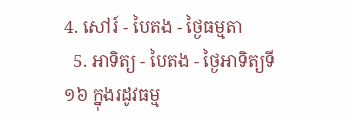4. សៅរ៍ - បៃតង - ថ្ងៃធម្មតា
  5. អាទិត្យ - បៃតង - ថ្ងៃអាទិត្យទី១៦ ក្នុងរដូវធម្ម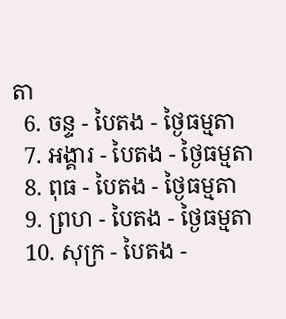តា
  6. ចន្ទ - បៃតង - ថ្ងៃធម្មតា
  7. អង្គារ - បៃតង - ថ្ងៃធម្មតា
  8. ពុធ - បៃតង - ថ្ងៃធម្មតា
  9. ព្រហ - បៃតង - ថ្ងៃធម្មតា
  10. សុក្រ - បៃតង -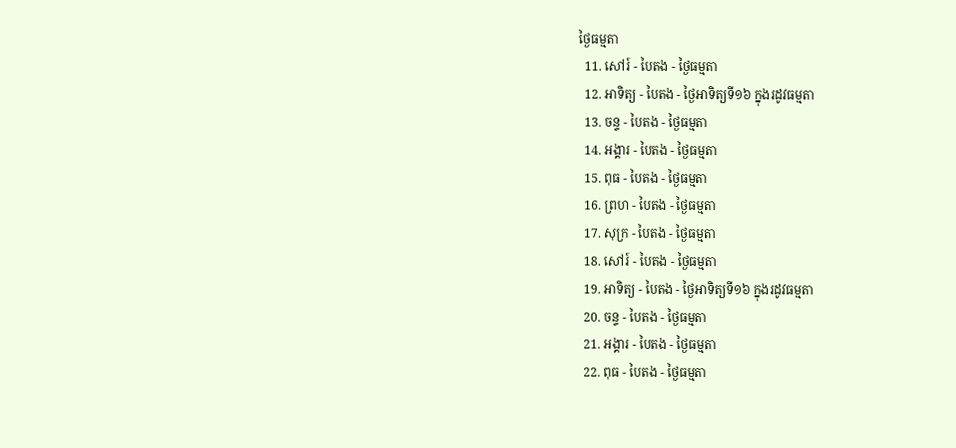ថ្ងៃធម្មតា
  11. សៅរ៍ - បៃតង - ថ្ងៃធម្មតា
  12. អាទិត្យ - បៃតង - ថ្ងៃអាទិត្យទី១៦ ក្នុងរដូវធម្មតា
  13. ចន្ទ - បៃតង - ថ្ងៃធម្មតា
  14. អង្គារ - បៃតង - ថ្ងៃធម្មតា
  15. ពុធ - បៃតង - ថ្ងៃធម្មតា
  16. ព្រហ - បៃតង - ថ្ងៃធម្មតា
  17. សុក្រ - បៃតង - ថ្ងៃធម្មតា
  18. សៅរ៍ - បៃតង - ថ្ងៃធម្មតា
  19. អាទិត្យ - បៃតង - ថ្ងៃអាទិត្យទី១៦ ក្នុងរដូវធម្មតា
  20. ចន្ទ - បៃតង - ថ្ងៃធម្មតា
  21. អង្គារ - បៃតង - ថ្ងៃធម្មតា
  22. ពុធ - បៃតង - ថ្ងៃធម្មតា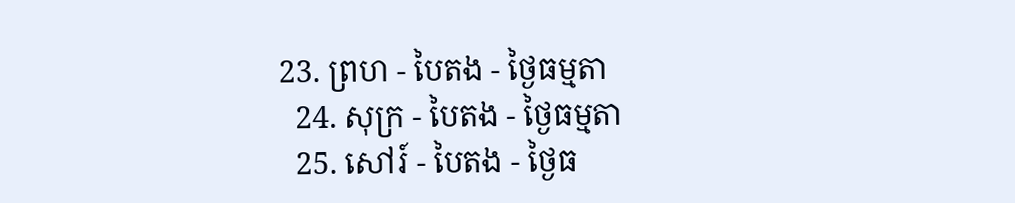23. ព្រហ - បៃតង - ថ្ងៃធម្មតា
  24. សុក្រ - បៃតង - ថ្ងៃធម្មតា
  25. សៅរ៍ - បៃតង - ថ្ងៃធ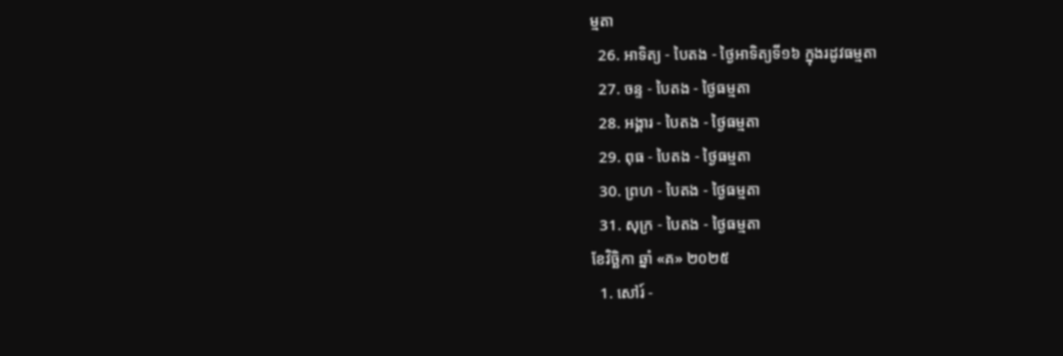ម្មតា
  26. អាទិត្យ - បៃតង - ថ្ងៃអាទិត្យទី១៦ ក្នុងរដូវធម្មតា
  27. ចន្ទ - បៃតង - ថ្ងៃធម្មតា
  28. អង្គារ - បៃតង - ថ្ងៃធម្មតា
  29. ពុធ - បៃតង - ថ្ងៃធម្មតា
  30. ព្រហ - បៃតង - ថ្ងៃធម្មតា
  31. សុក្រ - បៃតង - ថ្ងៃធម្មតា
ខែវិច្ឆិកា ឆ្នាំ «គ» ២០២៥
  1. សៅរ៍ -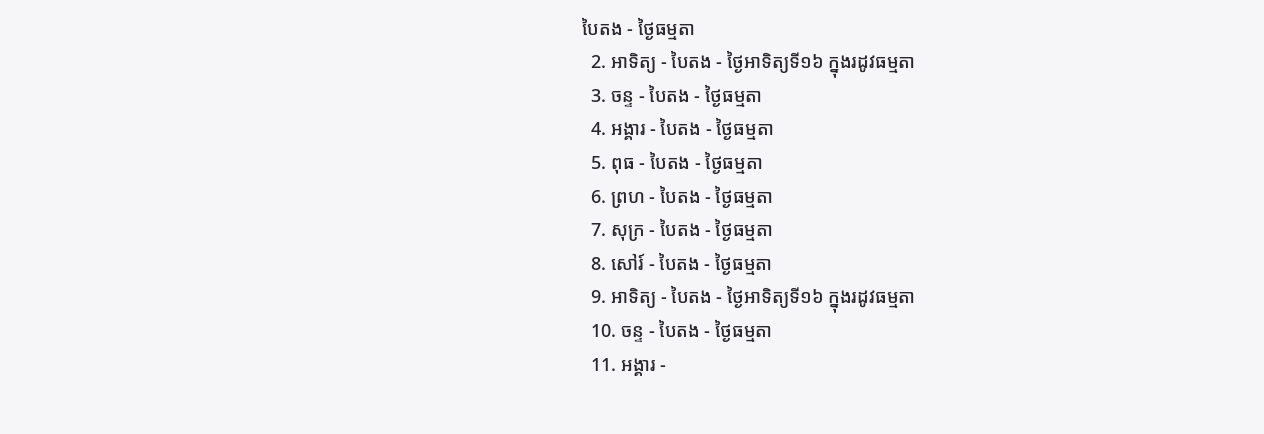បៃតង - ថ្ងៃធម្មតា
  2. អាទិត្យ - បៃតង - ថ្ងៃអាទិត្យទី១៦ ក្នុងរដូវធម្មតា
  3. ចន្ទ - បៃតង - ថ្ងៃធម្មតា
  4. អង្គារ - បៃតង - ថ្ងៃធម្មតា
  5. ពុធ - បៃតង - ថ្ងៃធម្មតា
  6. ព្រហ - បៃតង - ថ្ងៃធម្មតា
  7. សុក្រ - បៃតង - ថ្ងៃធម្មតា
  8. សៅរ៍ - បៃតង - ថ្ងៃធម្មតា
  9. អាទិត្យ - បៃតង - ថ្ងៃអាទិត្យទី១៦ ក្នុងរដូវធម្មតា
  10. ចន្ទ - បៃតង - ថ្ងៃធម្មតា
  11. អង្គារ -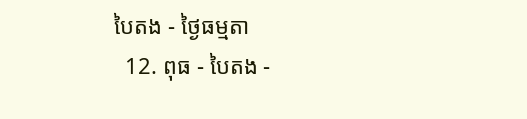បៃតង - ថ្ងៃធម្មតា
  12. ពុធ - បៃតង -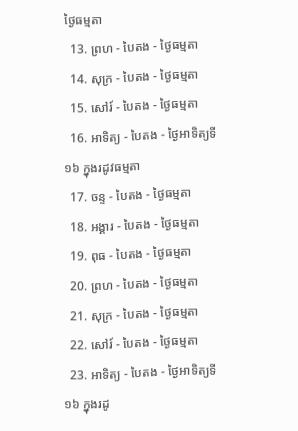ថ្ងៃធម្មតា
  13. ព្រហ - បៃតង - ថ្ងៃធម្មតា
  14. សុក្រ - បៃតង - ថ្ងៃធម្មតា
  15. សៅរ៍ - បៃតង - ថ្ងៃធម្មតា
  16. អាទិត្យ - បៃតង - ថ្ងៃអាទិត្យទី១៦ ក្នុងរដូវធម្មតា
  17. ចន្ទ - បៃតង - ថ្ងៃធម្មតា
  18. អង្គារ - បៃតង - ថ្ងៃធម្មតា
  19. ពុធ - បៃតង - ថ្ងៃធម្មតា
  20. ព្រហ - បៃតង - ថ្ងៃធម្មតា
  21. សុក្រ - បៃតង - ថ្ងៃធម្មតា
  22. សៅរ៍ - បៃតង - ថ្ងៃធម្មតា
  23. អាទិត្យ - បៃតង - ថ្ងៃអាទិត្យទី១៦ ក្នុងរដូ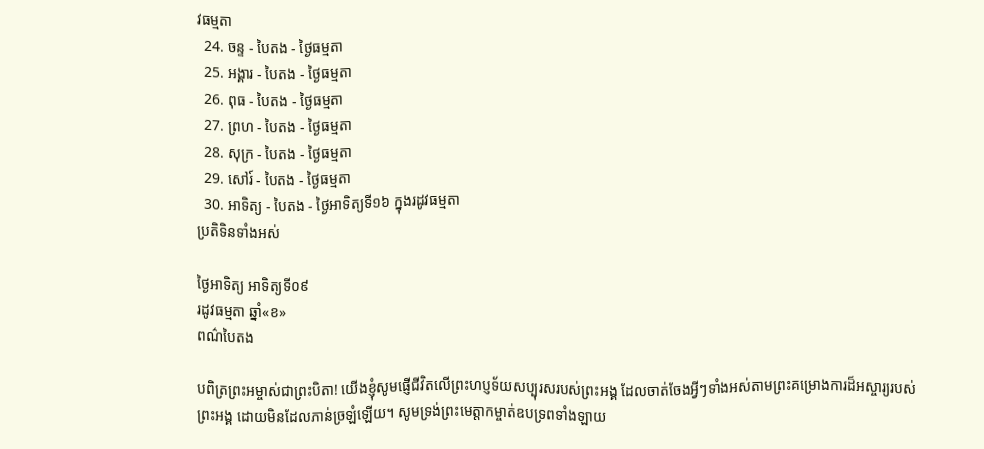វធម្មតា
  24. ចន្ទ - បៃតង - ថ្ងៃធម្មតា
  25. អង្គារ - បៃតង - ថ្ងៃធម្មតា
  26. ពុធ - បៃតង - ថ្ងៃធម្មតា
  27. ព្រហ - បៃតង - ថ្ងៃធម្មតា
  28. សុក្រ - បៃតង - ថ្ងៃធម្មតា
  29. សៅរ៍ - បៃតង - ថ្ងៃធម្មតា
  30. អាទិត្យ - បៃតង - ថ្ងៃអាទិត្យទី១៦ ក្នុងរដូវធម្មតា
ប្រតិទិនទាំងអស់

ថ្ងៃអាទិត្យ អាទិត្យទី០៩
រដូវធម្មតា ឆ្នាំ«ខ»
ពណ៌បៃតង

បពិត្រព្រះអម្ចាស់ជាព្រះបិតា! យើងខ្ញុំសូមផ្ញើជីវិតលើព្រះហប្ញទ័យសប្បុរសរបស់ព្រះអង្គ ដែលចាត់ចែងអ្វីៗទាំងអស់តាមព្រះគម្រោងការដ៏អស្ចារ្យរបស់ព្រះអង្គ ដោយមិនដែលភាន់ច្រឡំឡើយ។ សូមទ្រង់ព្រះមេត្តាកម្ចាត់ឧបទ្រពទាំងឡាយ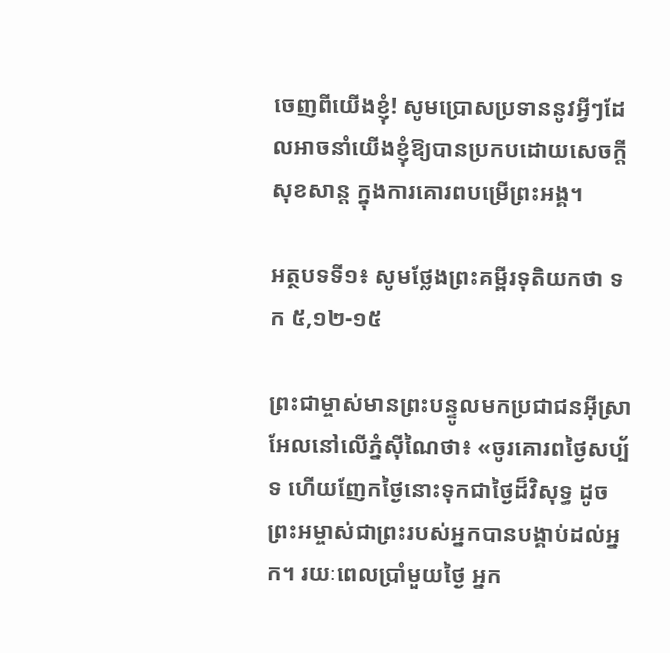ចេញពីយើងខ្ញុំ! សូមប្រោសប្រទាននូវអ្វីៗដែលអាចនាំយើងខ្ញុំឱ្យបានប្រកបដោយសេចក្តីសុខសាន្ត ក្នុងការគោរពបម្រើព្រះអង្គ។

អត្ថបទទី១៖ សូមថ្លែងព្រះគម្ពីរទុតិយកថា ទក ៥,១២-១៥

ព្រះជាម្ចាស់មានព្រះបន្ទូលមកប្រជាជនអ៊ីស្រាអែលនៅលើភ្នំស៊ីណៃថា៖ «ចូរគោរពថ្ងៃសប្ប័ទ ហើយញែកថ្ងៃនោះទុកជាថ្ងៃដ៏វិសុទ្ធ ដូចព្រះអម្ចាស់ជាព្រះរបស់អ្នកបានបង្គាប់ដល់អ្នក។ រយៈពេលប្រាំមួយថ្ងៃ អ្នក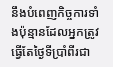នឹងបំពេញកិច្ចការទាំងប៉ុន្មានដែលអ្នកត្រូវធ្វើតែថ្ងៃទីប្រាំពីរជា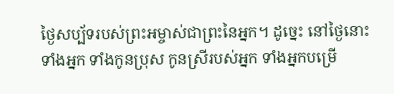ថ្ងៃសប្ប័ទរបស់ព្រះអម្ចាស់ជាព្រះនៃអ្នក។ ដូច្នេះ នៅថ្ងៃនោះ ទាំងអ្នក ទាំងកូនប្រុស កូនស្រីរបស់អ្នក ទាំងអ្នកបម្រើ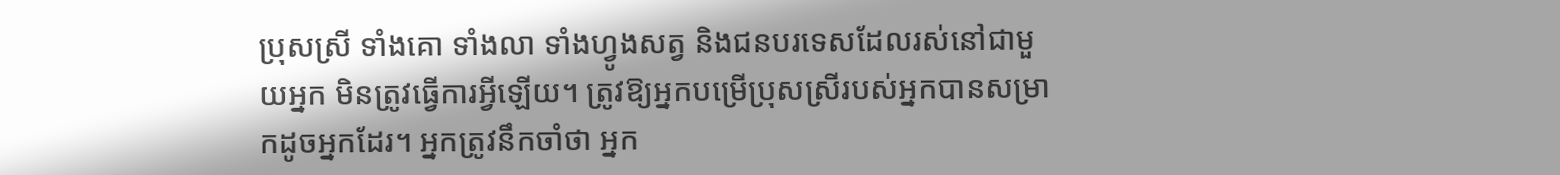ប្រុសស្រី ទាំងគោ ទាំងលា ទាំងហ្វូងសត្វ និងជនបរទេសដែលរស់នៅជាមួយអ្នក មិនត្រូវធ្វើការអ្វីឡើយ។ ត្រូវឱ្យអ្នកបម្រើប្រុសស្រីរបស់អ្នកបានសម្រាកដូចអ្នកដែរ។ អ្នកត្រូវនឹកចាំថា អ្នក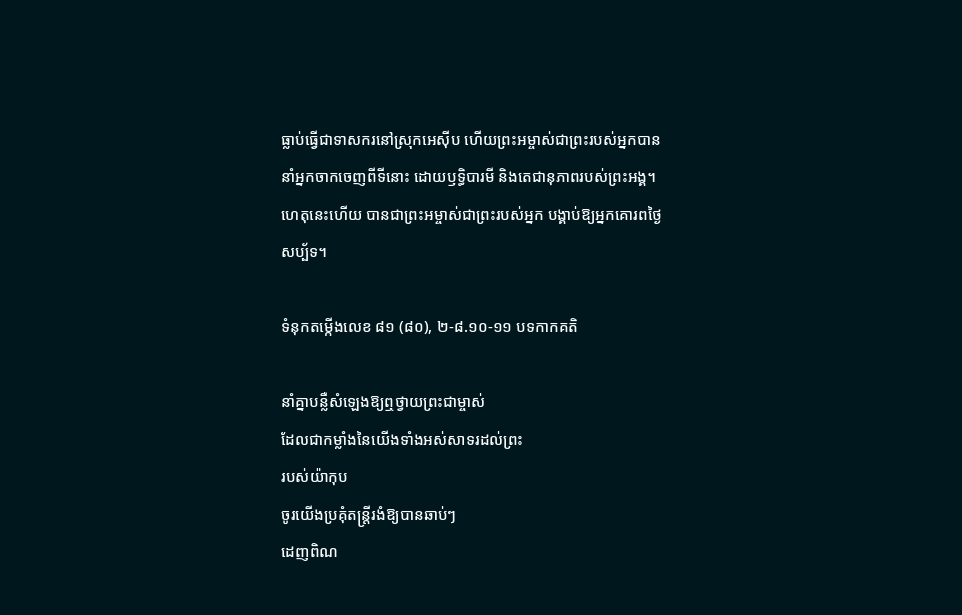ធ្លាប់ធ្វើជាទាសករនៅស្រុកអេស៊ីប ហើយព្រះអម្ចាស់ជាព្រះរបស់អ្នកបាននាំអ្នកចាកចេញពីទីនោះ ដោយឫទ្ធិបារមី និងតេជានុភាពរបស់ព្រះអង្គ។ ហេតុនេះហើយ បានជាព្រះអម្ចាស់ជាព្រះរបស់អ្នក បង្គាប់ឱ្យអ្នកគោរពថ្ងៃសប្ប័ទ។

ទំនុកតម្កើងលេខ ៨១ (៨០), ២-៨.១០-១១ បទកាកគតិ

នាំគ្នាបន្លឺសំឡេងឱ្យឮថ្វាយព្រះជាម្ចាស់
ដែលជាកម្លាំងនៃយើងទាំងអស់សាទរដល់ព្រះ
របស់យ៉ាកុប
ចូរយើងប្រគុំតន្ត្រីរងំឱ្យបានឆាប់ៗ
ដេញពិណ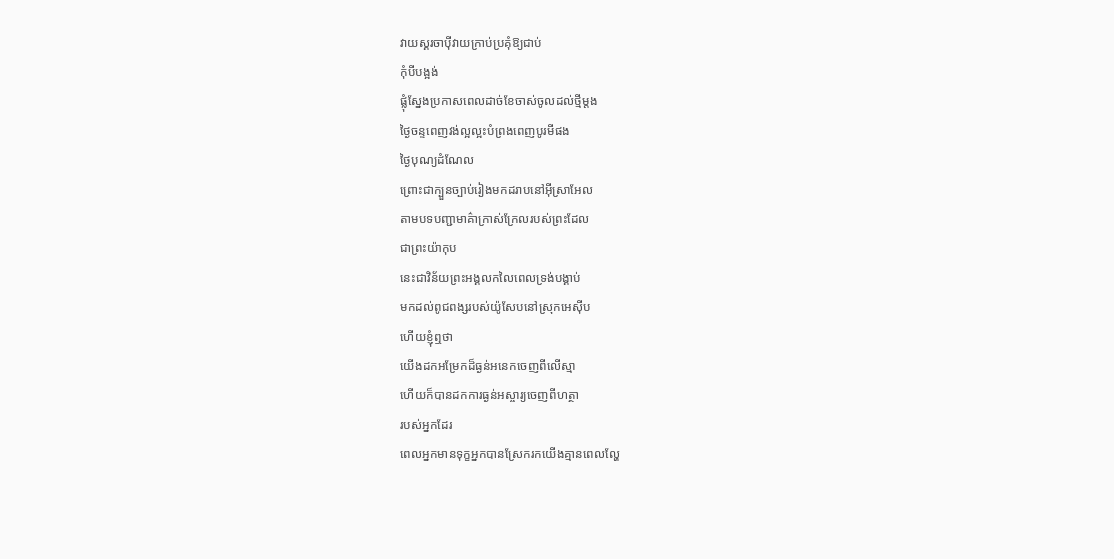វាយស្គរចាប៉ីវាយក្រាប់ប្រគុំឱ្យជាប់
កុំបីបង្អង់
ផ្លុំស្នែងប្រកាសពេលដាច់ខែចាស់ចូលដល់ថ្មីម្តង
ថ្ងៃចន្ទពេញវង់ល្អល្អះបំព្រងពេញបូរមីផង
ថ្ងៃបុណ្យដំណែល
ព្រោះជាក្បួនច្បាប់រៀងមកដរាបនៅអ៊ីស្រាអែល
តាមបទបញ្ជាមាគ៌ាក្រាស់ក្រែលរបស់ព្រះដែល
ជាព្រះយ៉ាកុប
នេះជាវិន័យព្រះអង្គលកលៃពេលទ្រង់បង្គាប់
មកដល់ពូជពង្សរបស់យ៉ូសែបនៅស្រុកអេស៊ីប
ហើយខ្ញុំឮថា
យើងដកអម្រែកដ៏ធ្ងន់អនេកចេញពីលើស្មា
ហើយក៏បានដកការធ្ងន់អស្ចារ្យចេញពីហត្ថា
របស់អ្នកដែរ
ពេលអ្នកមានទុក្ខអ្នកបានស្រែករកយើងគ្មានពេលលែ្ហ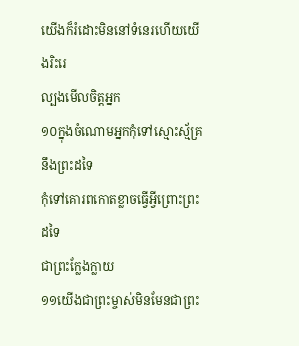យើងក៏រំដោះមិននៅទំនេរហើយយើងរិះរេ
ល្បងមើលចិត្តអ្នក
១០ក្នុងចំណោមអ្នកកុំទៅស្មោះស្ម័គ្រនឹងព្រះដទៃ
កុំទៅគោរពកោតខ្លាចធ្វើអ្វីព្រោះព្រះដទៃ
ជាព្រះក្លែងក្លាយ
១១យើងជាព្រះម្ចាស់មិនមែនជាព្រះ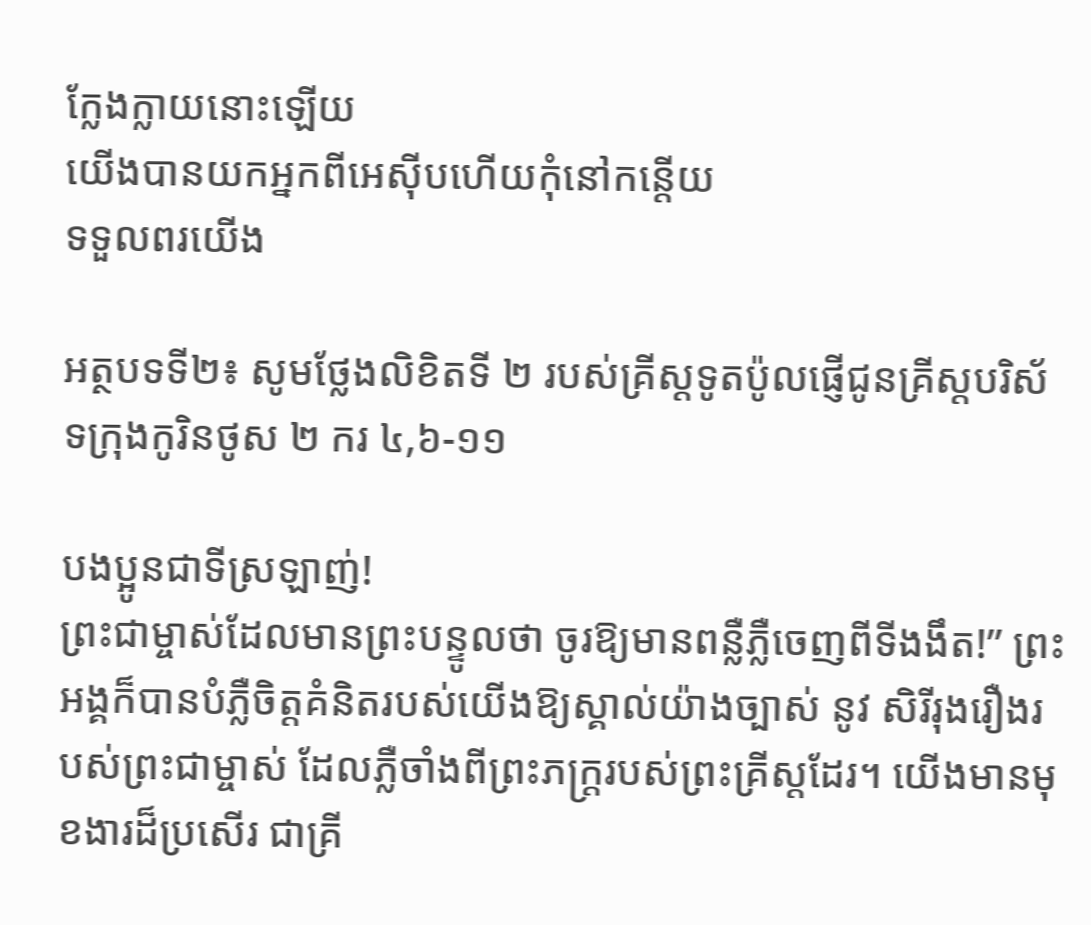ក្លែងក្លាយនោះឡើយ
យើងបានយកអ្នកពីអេស៊ីបហើយកុំនៅកន្តើយ
ទទួលពរយើង

អត្ថបទទី២៖ សូមថ្លែងលិខិតទី ២ របស់គ្រីស្តទូតប៉ូលផ្ញើជូនគ្រីស្តបរិស័ទក្រុងកូរិនថូស ២ ករ ៤,៦-១១

បងប្អូនជាទីស្រឡាញ់!
ព្រះជាម្ចាស់ដែលមានព្រះបន្ទូលថា ចូរឱ្យមានពន្លឺភ្លឺចេញពីទីងងឹត!” ព្រះអង្គក៏បានបំភ្លឺចិត្តគំនិតរបស់យើងឱ្យស្គាល់យ៉ាងច្បាស់ នូវ សិរីរុងរឿងរបស់ព្រះជាម្ចាស់ ដែលភ្លឺចាំងពីព្រះភក្ត្ររបស់ព្រះគ្រីស្តដែរ។ យើងមានមុខងារដ៏ប្រសើរ ជាគ្រី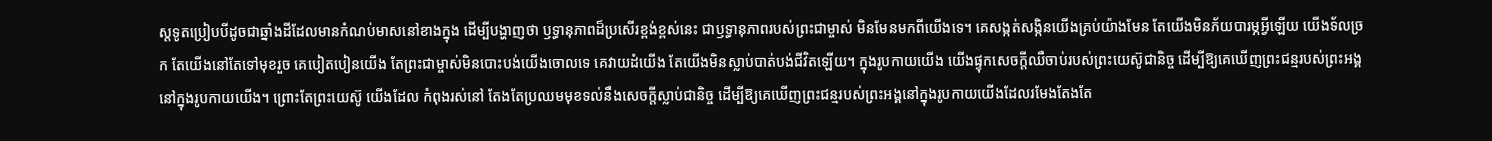ស្តទូតប្រៀបបីដូចជាឆ្នាំងដីដែលមានកំណប់មាសនៅខាងក្នុង ដើម្បីបង្ហាញថា ឫទ្ធានុភាពដ៏ប្រសើរខ្ពង់ខ្ពស់នេះ ជាឫទ្ធានុភាពរបស់ព្រះជាម្ចាស់ មិនមែនមកពីយើងទេ។ គេសង្កត់សង្កិនយើងគ្រប់យ៉ាងមែន តែយើងមិនភ័យបារម្ភអ្វីឡើយ យើងទ័លច្រក តែយើងនៅតែទៅមុខរួច គេបៀតបៀនយើង តែព្រះជាម្ចាស់មិនបោះបង់យើងចោលទេ គេវាយដំយើង តែយើងមិនស្លាប់បាត់បង់ជីវិតឡើយ។ ក្នុងរូបកាយយើង យើងផ្ទុកសេចក្តីឈឺចាប់របស់ព្រះយេស៊ូជានិច្ច ដើម្បីឱ្យគេឃើញព្រះជន្មរបស់ព្រះអង្គនៅក្នុងរូបកាយយើង។ ព្រោះតែព្រះយេស៊ូ យើងដែល កំពុងរស់នៅ តែងតែប្រឈមមុខទល់នឹងសេចក្តីស្លាប់ជានិច្ច ដើម្បីឱ្យគេឃើញព្រះជន្មរបស់ព្រះអង្គនៅក្នុងរូបកាយយើងដែលរមែងតែងតែ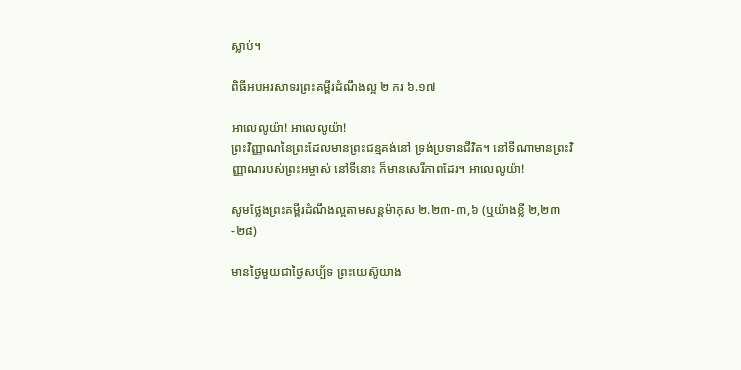ស្លាប់។

ពិធីអបអរសាទរព្រះគម្ពីរដំណឹងល្អ ២ ករ ៦.១៧

អាលេលូយ៉ា! អាលេលូយ៉ា!
ព្រះវិញ្ញាណនៃព្រះដែលមានព្រះជន្មគង់នៅ ទ្រង់ប្រទានជីវិត។ នៅទីណាមានព្រះវិញ្ញាណរបស់ព្រះអម្ចាស់ នៅទីនោះ ក៏មានសេរីភាពដែរ។ អាលេលូយ៉ា!

សូមថ្លែងព្រះគម្ពីរដំណឹងល្អតាមសន្តម៉ាកុស ២.២៣-៣,៦ (ឬយ៉ាងខ្លី ២,២៣-២៨)

មានថ្ងៃមួយជាថ្ងៃសប្ប័ទ ព្រះយេស៊ូយាង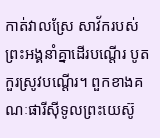កាត់វាលស្រែ សាវ័ករបស់ព្រះអង្គនាំគ្នាដើរបណ្តើរ បូតកួរស្រូវបណ្តើរ។ ពួកខាងគណៈផារីស៊ីទូលព្រះយេស៊ូ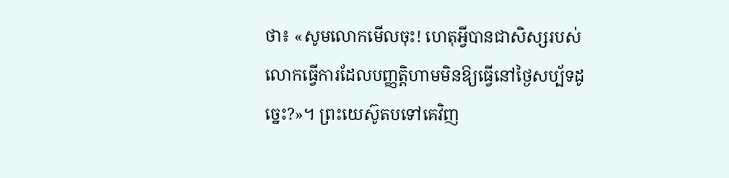ថា៖ «សូមលោកមើលចុះ! ហេតុអ្វីបានជាសិស្សរបស់លោកធ្វើការដែលបញ្ញត្តិហាមមិនឱ្យធ្វើនៅថ្ងៃសប្ប័ទដូច្នេះ?»។ ព្រះយេស៊ូតបទៅគេវិញ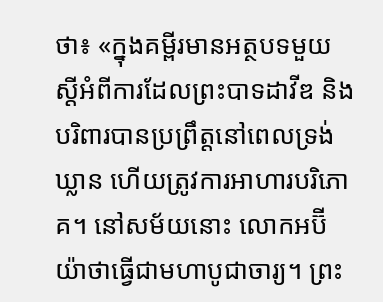ថា៖ «ក្នុងគម្ពីរមានអត្ថបទមួយស្តីអំពីការដែលព្រះបាទដាវីឌ និងបរិពារបានប្រព្រឹត្តនៅពេលទ្រង់ឃ្លាន ហើយត្រូវការអាហារបរិភោគ។ នៅសម័យនោះ លោកអប៊ីយ៉ាថាធ្វើជាមហាបូជាចារ្យ។ ព្រះ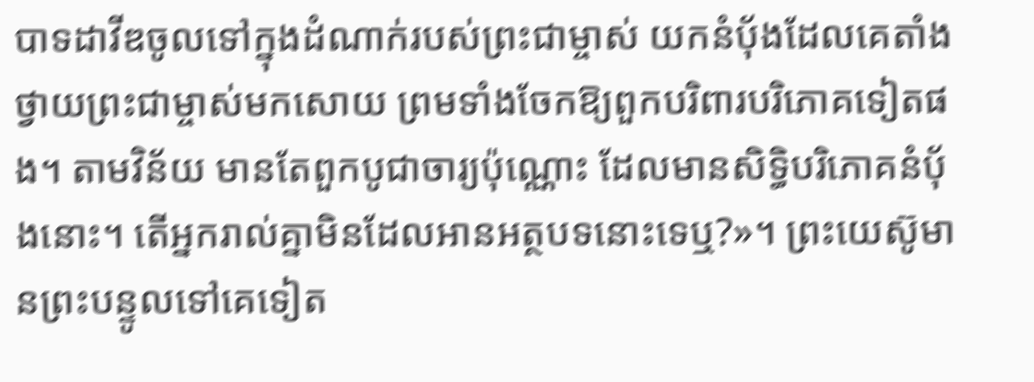បាទដាវីឌចូលទៅក្នុងដំណាក់របស់ព្រះជាម្ចាស់ យកនំប័ុងដែលគេតាំងថ្វាយព្រះជាម្ចាស់មកសោយ ព្រមទាំងចែកឱ្យពួកបរិពារបរិភោគទៀតផង។ តាមវិន័យ មានតែពួកបូជាចារ្យប៉ុណ្ណោះ ដែលមានសិទ្ធិបរិភោគនំប័ុងនោះ។ តើអ្នករាល់គ្នាមិនដែលអានអត្ថបទនោះទេឬ?»។ ព្រះយេស៊ូមានព្រះបន្ទូលទៅគេទៀត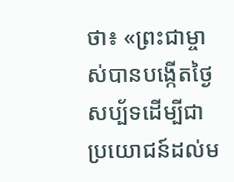ថា៖ «ព្រះជាម្ចាស់បានបង្កើតថ្ងៃសប្ប័ទដើម្បីជាប្រយោជន៍ដល់ម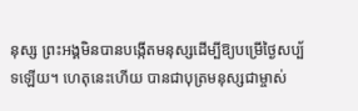នុស្ស ព្រះអង្គមិនបានបង្កើតមនុស្សដើម្បីឱ្យបម្រើថ្ងៃសប្ប័ទឡើយ។ ហេតុនេះហើយ បានជាបុត្រមនុស្សជាម្ចាស់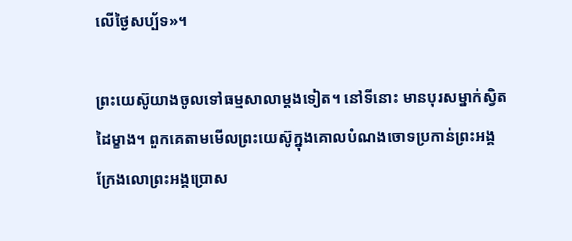លើថ្ងៃសប្ប័ទ»។

ព្រះយេស៊ូយាងចូលទៅធម្មសាលាម្តងទៀត។ នៅទីនោះ មានបុរសម្នាក់ស្វិតដៃម្ខាង។ ពួកគេតាមមើលព្រះយេស៊ូក្នុងគោលបំណងចោទប្រកាន់ព្រះអង្គ ក្រែងលោព្រះអង្គប្រោស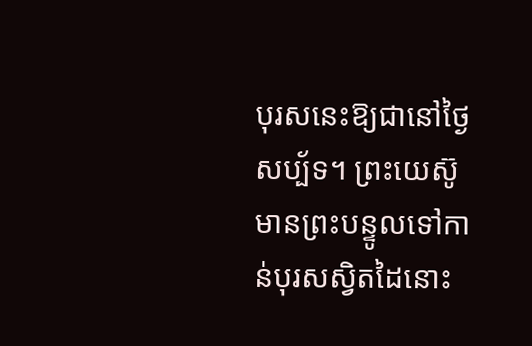បុរសនេះឱ្យជានៅថ្ងៃសប្ប័ទ។ ព្រះយេស៊ូមានព្រះបន្ទូលទៅកាន់បុរសស្វិតដៃនោះ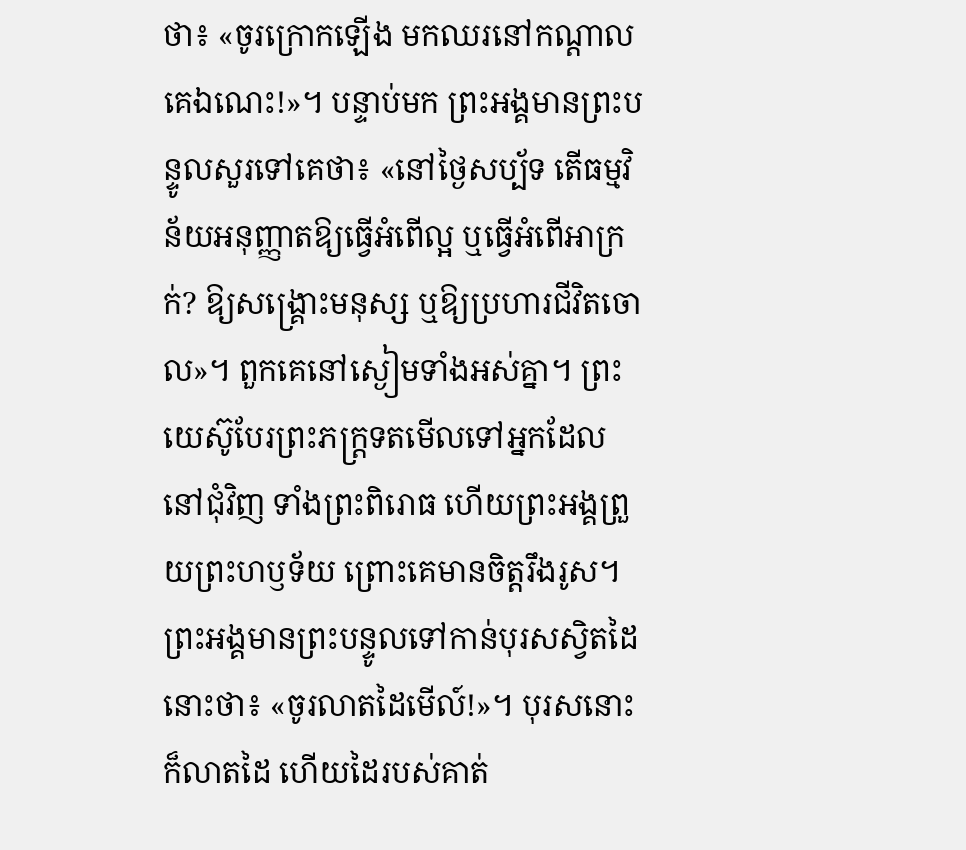ថា៖ «ចូរក្រោកឡើង មកឈរនៅកណ្តាលគេឯណេះ!»។ បន្ទាប់មក ព្រះអង្គមានព្រះបន្ទូលសួរទៅគេថា៖ «នៅថ្ងៃសប្ប័ទ តើធម្មវិន័យអនុញ្ញាតឱ្យធ្វើអំពើល្អ ឬធ្វើអំពើអាក្រក់? ឱ្យសង្គ្រោះមនុស្ស ឬឱ្យប្រហារជីវិតចោល»។ ពួកគេនៅស្ងៀមទាំងអស់គ្នា។ ព្រះយេស៊ូបែរព្រះភក្ត្រទតមើលទៅអ្នកដែលនៅជុំវិញ ទាំងព្រះពិរោធ ហើយព្រះអង្គព្រួយព្រះហឫទ័យ ព្រោះគេមានចិត្តរឹងរូស។ ព្រះអង្គមានព្រះបន្ទូលទៅកាន់បុរសស្វិតដៃនោះថា៖ «ចូរលាតដៃមើល៍!»។ បុរសនោះ ក៏លាតដៃ ហើយដៃរបស់គាត់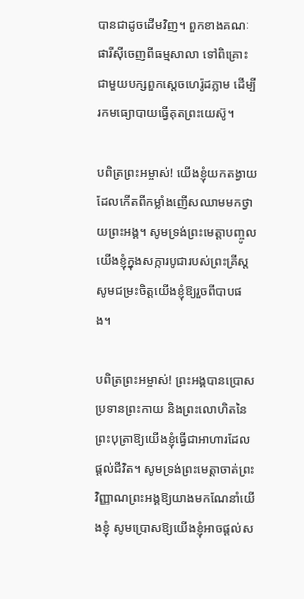បានជាដូចដើមវិញ។ ពួកខាងគណៈផារីស៊ីចេញពីធម្មសាលា ទៅពិគ្រោះជាមួយបក្សពួកស្តេចហេរ៉ូដភ្លាម ដើម្បីរកមធ្យោបាយធ្វើគុតព្រះយេស៊ូ។

បពិត្រព្រះអម្ចាស់! យើងខ្ញុំយកតង្វាយដែលកើតពីកម្លាំងញើសឈាមមកថ្វាយព្រះអង្គ។ សូមទ្រង់ព្រះមេត្ដាបញ្ចូលយើងខ្ញុំក្នុងសក្ការបូជារបស់ព្រះគ្រីស្ដ សូមជម្រះចិត្ដយើងខ្ញុំឱ្យរួចពីបាបផង។

បពិត្រព្រះអម្ចាស់! ព្រះអង្គបានប្រោសប្រទានព្រះកាយ និងព្រះលោហិតនៃព្រះបុត្រាឱ្យយើងខ្ញុំធ្វើជាអាហារដែលផ្ដល់ជីវិត។ សូមទ្រង់ព្រះមេត្ដាចាត់ព្រះវិញ្ញាណព្រះអង្គឱ្យយាងមកណែនាំយើងខ្ញុំ សូមប្រោសឱ្យយើងខ្ញុំអាចផ្ដល់ស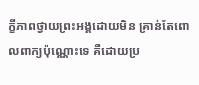ក្ខីភាពថ្វាយព្រះអង្គដោយមិន គ្រាន់តែពោលពាក្យប៉ុណ្ណោះទេ គឺដោយប្រ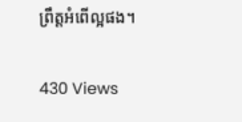ព្រឹត្ដអំពើល្អផង។

430 Views